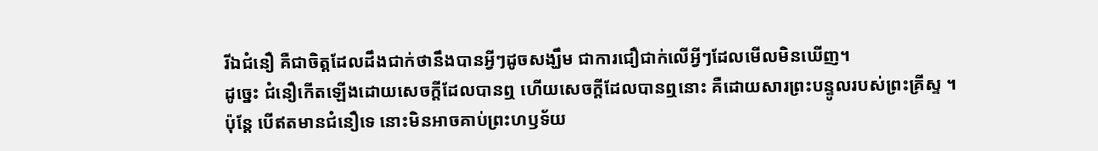រីឯជំនឿ គឺជាចិត្តដែលដឹងជាក់ថានឹងបានអ្វីៗដូចសង្ឃឹម ជាការជឿជាក់លើអ្វីៗដែលមើលមិនឃើញ។
ដូច្នេះ ជំនឿកើតឡើងដោយសេចក្ដីដែលបានឮ ហើយសេចក្ដីដែលបានឮនោះ គឺដោយសារព្រះបន្ទូលរបស់ព្រះគ្រីស្ទ ។
ប៉ុន្ដែ បើឥតមានជំនឿទេ នោះមិនអាចគាប់ព្រះហឫទ័យ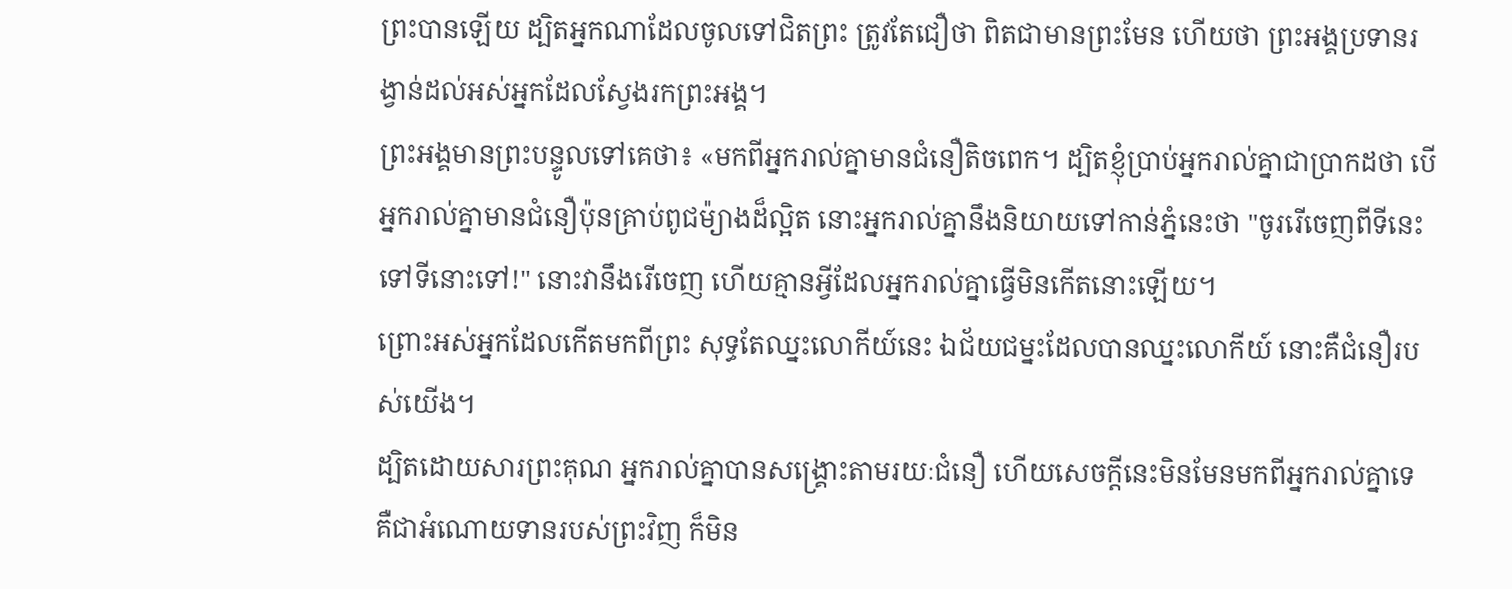ព្រះបានឡើយ ដ្បិតអ្នកណាដែលចូលទៅជិតព្រះ ត្រូវតែជឿថា ពិតជាមានព្រះមែន ហើយថា ព្រះអង្គប្រទានរង្វាន់ដល់អស់អ្នកដែលស្វែងរកព្រះអង្គ។
ព្រះអង្គមានព្រះបន្ទូលទៅគេថា៖ «មកពីអ្នករាល់គ្នាមានជំនឿតិចពេក។ ដ្បិតខ្ញុំប្រាប់អ្នករាល់គ្នាជាប្រាកដថា បើអ្នករាល់គ្នាមានជំនឿប៉ុនគ្រាប់ពូជម៉្យាងដ៏ល្អិត នោះអ្នករាល់គ្នានឹងនិយាយទៅកាន់ភ្នំនេះថា "ចូររើចេញពីទីនេះ ទៅទីនោះទៅ!" នោះវានឹងរើចេញ ហើយគ្មានអ្វីដែលអ្នករាល់គ្នាធ្វើមិនកើតនោះឡើយ។
ព្រោះអស់អ្នកដែលកើតមកពីព្រះ សុទ្ធតែឈ្នះលោកីយ៍នេះ ឯជ័យជម្នះដែលបានឈ្នះលោកីយ៍ នោះគឺជំនឿរបស់យើង។
ដ្បិតដោយសារព្រះគុណ អ្នករាល់គ្នាបានសង្គ្រោះតាមរយៈជំនឿ ហើយសេចក្តីនេះមិនមែនមកពីអ្នករាល់គ្នាទេ គឺជាអំណោយទានរបស់ព្រះវិញ ក៏មិន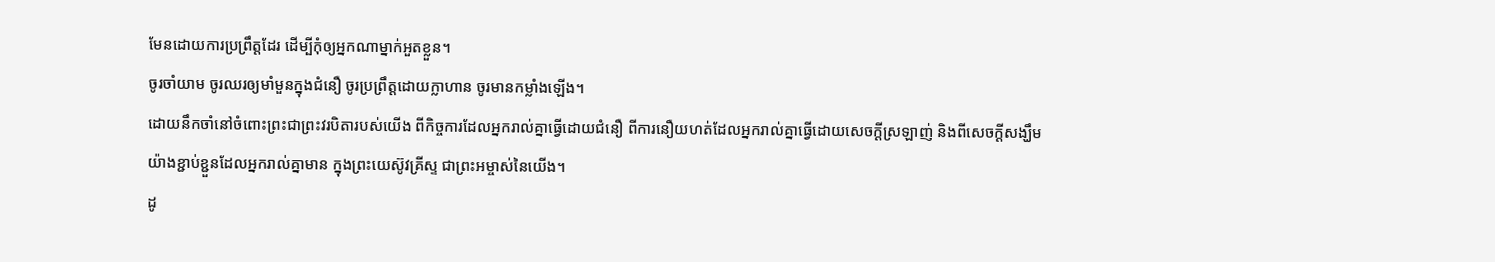មែនដោយការប្រព្រឹត្តដែរ ដើម្បីកុំឲ្យអ្នកណាម្នាក់អួតខ្លួន។
ចូរចាំយាម ចូរឈរឲ្យមាំមួនក្នុងជំនឿ ចូរប្រព្រឹត្តដោយក្លាហាន ចូរមានកម្លាំងឡើង។
ដោយនឹកចាំនៅចំពោះព្រះជាព្រះវរបិតារបស់យើង ពីកិច្ចការដែលអ្នករាល់គ្នាធ្វើដោយជំនឿ ពីការនឿយហត់ដែលអ្នករាល់គ្នាធ្វើដោយសេចក្ដីស្រឡាញ់ និងពីសេចក្ដីសង្ឃឹមយ៉ាងខ្ជាប់ខ្ជួនដែលអ្នករាល់គ្នាមាន ក្នុងព្រះយេស៊ូវគ្រីស្ទ ជាព្រះអម្ចាស់នៃយើង។
ដូ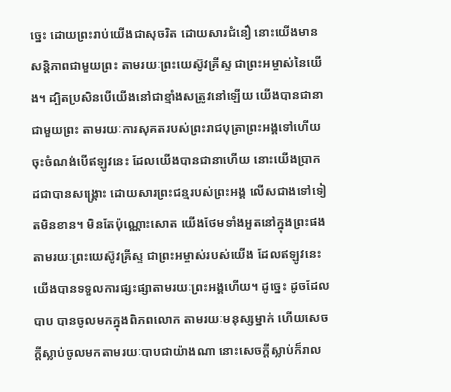ច្នេះ ដោយព្រះរាប់យើងជាសុចរិត ដោយសារជំនឿ នោះយើងមានសន្ដិភាពជាមួយព្រះ តាមរយៈព្រះយេស៊ូវគ្រីស្ទ ជាព្រះអម្ចាស់នៃយើង។ ដ្បិតប្រសិនបើយើងនៅជាខ្មាំងសត្រូវនៅឡើយ យើងបានជានាជាមួយព្រះ តាមរយៈការសុគតរបស់ព្រះរាជបុត្រាព្រះអង្គទៅហើយ ចុះចំណង់បើឥឡូវនេះ ដែលយើងបានជានាហើយ នោះយើងប្រាកដជាបានសង្គ្រោះ ដោយសារព្រះជន្មរបស់ព្រះអង្គ លើសជាងទៅទៀតមិនខាន។ មិនតែប៉ុណ្ណោះសោត យើងថែមទាំងអួតនៅក្នុងព្រះផង តាមរយៈព្រះយេស៊ូវគ្រីស្ទ ជាព្រះអម្ចាស់របស់យើង ដែលឥឡូវនេះ យើងបានទទួលការផ្សះផ្សាតាមរយៈព្រះអង្គហើយ។ ដូច្នេះ ដូចដែលបាប បានចូលមកក្នុងពិភពលោក តាមរយៈមនុស្សម្នាក់ ហើយសេចក្តីស្លាប់ចូលមកតាមរយៈបាបជាយ៉ាងណា នោះសេចក្តីស្លាប់ក៏រាល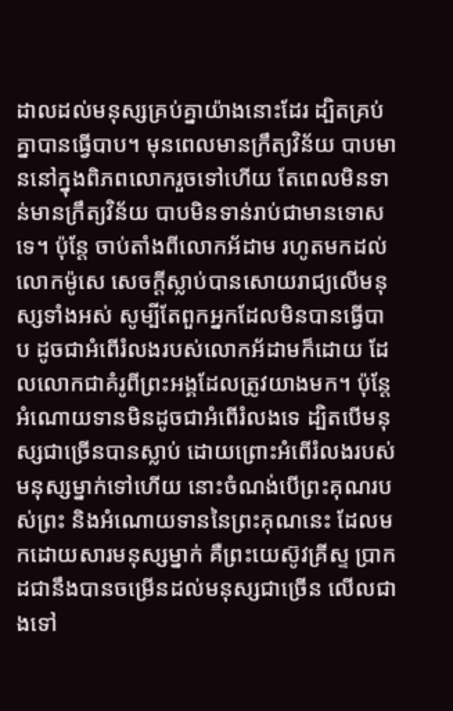ដាលដល់មនុស្សគ្រប់គ្នាយ៉ាងនោះដែរ ដ្បិតគ្រប់គ្នាបានធ្វើបាប។ មុនពេលមានក្រឹត្យវិន័យ បាបមាននៅក្នុងពិភពលោករួចទៅហើយ តែពេលមិនទាន់មានក្រឹត្យវិន័យ បាបមិនទាន់រាប់ជាមានទោសទេ។ ប៉ុន្តែ ចាប់តាំងពីលោកអ័ដាម រហូតមកដល់លោកម៉ូសេ សេចក្តីស្លាប់បានសោយរាជ្យលើមនុស្សទាំងអស់ សូម្បីតែពួកអ្នកដែលមិនបានធ្វើបាប ដូចជាអំពើរំលងរបស់លោកអ័ដាមក៏ដោយ ដែលលោកជាគំរូពីព្រះអង្គដែលត្រូវយាងមក។ ប៉ុន្តែ អំណោយទានមិនដូចជាអំពើរំលងទេ ដ្បិតបើមនុស្សជាច្រើនបានស្លាប់ ដោយព្រោះអំពើរំលងរបស់មនុស្សម្នាក់ទៅហើយ នោះចំណង់បើព្រះគុណរបស់ព្រះ និងអំណោយទាននៃព្រះគុណនេះ ដែលមកដោយសារមនុស្សម្នាក់ គឺព្រះយេស៊ូវគ្រីស្ទ ប្រាកដជានឹងបានចម្រើនដល់មនុស្សជាច្រើន លើលជាងទៅ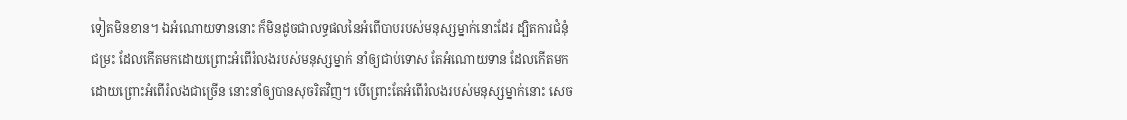ទៀតមិនខាន។ ឯអំណោយទាននោះ ក៏មិនដូចជាលទ្ធផលនៃអំពើបាបរបស់មនុស្សម្នាក់នោះដែរ ដ្បិតការជំនុំជម្រះ ដែលកើតមកដោយព្រោះអំពើរំលងរបស់មនុស្សម្នាក់ នាំឲ្យជាប់ទោស តែអំណោយទាន ដែលកើតមកដោយព្រោះអំពើរំលងជាច្រើន នោះនាំឲ្យបានសុចរិតវិញ។ បើព្រោះតែអំពើរំលងរបស់មនុស្សម្នាក់នោះ សេច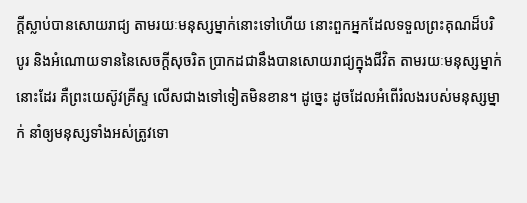ក្តីស្លាប់បានសោយរាជ្យ តាមរយៈមនុស្សម្នាក់នោះទៅហើយ នោះពួកអ្នកដែលទទួលព្រះគុណដ៏បរិបូរ និងអំណោយទាននៃសេចក្តីសុចរិត ប្រាកដជានឹងបានសោយរាជ្យក្នុងជីវិត តាមរយៈមនុស្សម្នាក់នោះដែរ គឺព្រះយេស៊ូវគ្រីស្ទ លើសជាងទៅទៀតមិនខាន។ ដូច្នេះ ដូចដែលអំពើរំលងរបស់មនុស្សម្នាក់ នាំឲ្យមនុស្សទាំងអស់ត្រូវទោ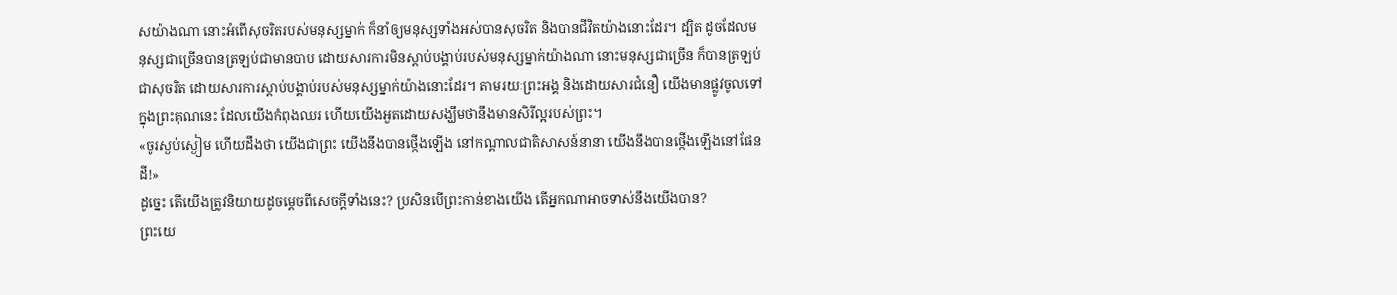សយ៉ាងណា នោះអំពើសុចរិតរបស់មនុស្សម្នាក់ ក៏នាំឲ្យមនុស្សទាំងអស់បានសុចរិត និងបានជីវិតយ៉ាងនោះដែរ។ ដ្បិត ដូចដែលមនុស្សជាច្រើនបានត្រឡប់ជាមានបាប ដោយសារការមិនស្តាប់បង្គាប់របស់មនុស្សម្នាក់យ៉ាងណា នោះមនុស្សជាច្រើន ក៏បានត្រឡប់ជាសុចរិត ដោយសារការស្តាប់បង្គាប់របស់មនុស្សម្នាក់យ៉ាងនោះដែរ។ តាមរយៈព្រះអង្គ និងដោយសារជំនឿ យើងមានផ្លូវចូលទៅក្នុងព្រះគុណនេះ ដែលយើងកំពុងឈរ ហើយយើងអួតដោយសង្ឃឹមថានឹងមានសិរីល្អរបស់ព្រះ។
«ចូរស្ងប់ស្ងៀម ហើយដឹងថា យើងជាព្រះ យើងនឹងបានថ្កើងឡើង នៅកណ្ដាលជាតិសាសន៍នានា យើងនឹងបានថ្កើងឡើងនៅផែនដី!»
ដូច្នេះ តើយើងត្រូវនិយាយដូចម្តេចពីសេចក្តីទាំងនេះ? ប្រសិនបើព្រះកាន់ខាងយើង តើអ្នកណាអាចទាស់នឹងយើងបាន?
ព្រះយេ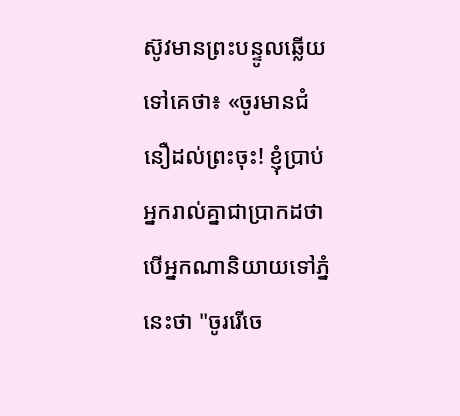ស៊ូវមានព្រះបន្ទូលឆ្លើយទៅគេថា៖ «ចូរមានជំនឿដល់ព្រះចុះ! ខ្ញុំប្រាប់អ្នករាល់គ្នាជាប្រាកដថា បើអ្នកណានិយាយទៅភ្នំនេះថា "ចូររើចេ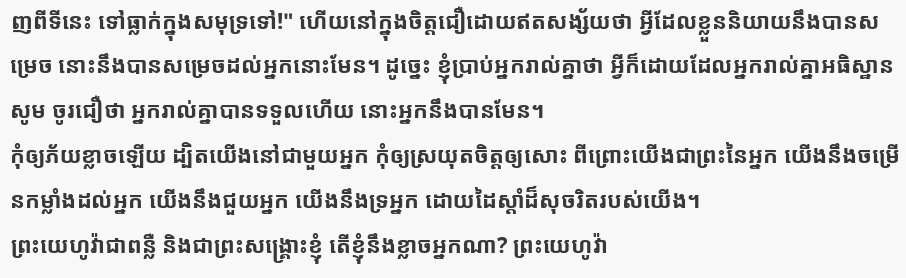ញពីទីនេះ ទៅធ្លាក់ក្នុងសមុទ្រទៅ!" ហើយនៅក្នុងចិត្តជឿដោយឥតសង្ស័យថា អ្វីដែលខ្លួននិយាយនឹងបានសម្រេច នោះនឹងបានសម្រេចដល់អ្នកនោះមែន។ ដូច្នេះ ខ្ញុំប្រាប់អ្នករាល់គ្នាថា អ្វីក៏ដោយដែលអ្នករាល់គ្នាអធិស្ឋានសូម ចូរជឿថា អ្នករាល់គ្នាបានទទួលហើយ នោះអ្នកនឹងបានមែន។
កុំឲ្យភ័យខ្លាចឡើយ ដ្បិតយើងនៅជាមួយអ្នក កុំឲ្យស្រយុតចិត្តឲ្យសោះ ពីព្រោះយើងជាព្រះនៃអ្នក យើងនឹងចម្រើនកម្លាំងដល់អ្នក យើងនឹងជួយអ្នក យើងនឹងទ្រអ្នក ដោយដៃស្តាំដ៏សុចរិតរបស់យើង។
ព្រះយេហូវ៉ាជាពន្លឺ និងជាព្រះសង្គ្រោះខ្ញុំ តើខ្ញុំនឹងខ្លាចអ្នកណា? ព្រះយេហូវ៉ា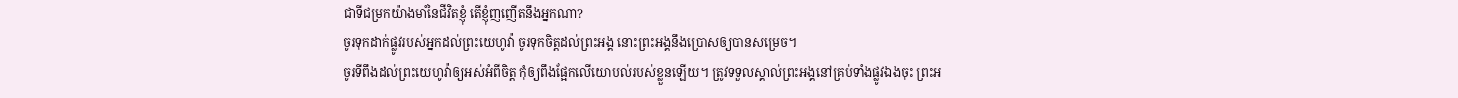ជាទីជម្រកយ៉ាងមាំនៃជីវិតខ្ញុំ តើខ្ញុំញញើតនឹងអ្នកណា?
ចូរទុកដាក់ផ្លូវរបស់អ្នកដល់ព្រះយេហូវ៉ា ចូរទុកចិត្តដល់ព្រះអង្គ នោះព្រះអង្គនឹងប្រោសឲ្យបានសម្រេច។
ចូរទីពឹងដល់ព្រះយេហូវ៉ាឲ្យអស់អំពីចិត្ត កុំឲ្យពឹងផ្អែកលើយោបល់របស់ខ្លួនឡើយ។ ត្រូវទទួលស្គាល់ព្រះអង្គនៅគ្រប់ទាំងផ្លូវឯងចុះ ព្រះអ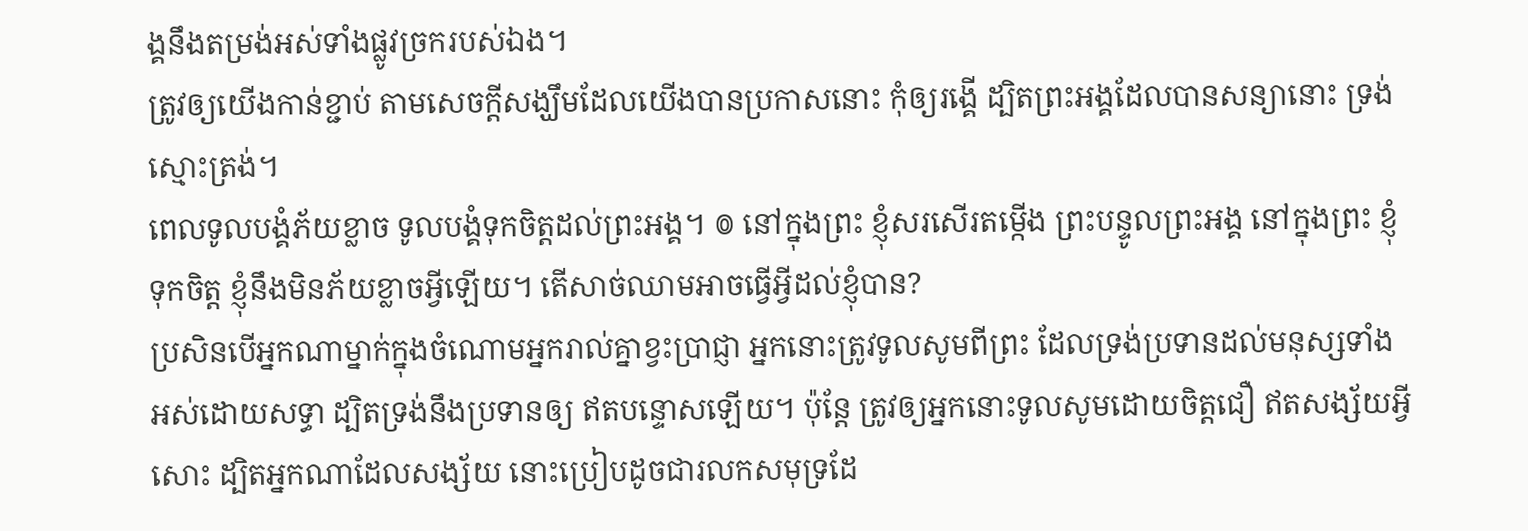ង្គនឹងតម្រង់អស់ទាំងផ្លូវច្រករបស់ឯង។
ត្រូវឲ្យយើងកាន់ខ្ជាប់ តាមសេចក្តីសង្ឃឹមដែលយើងបានប្រកាសនោះ កុំឲ្យរង្គើ ដ្បិតព្រះអង្គដែលបានសន្យានោះ ទ្រង់ស្មោះត្រង់។
ពេលទូលបង្គំភ័យខ្លាច ទូលបង្គំទុកចិត្តដល់ព្រះអង្គ។ ៙ នៅក្នុងព្រះ ខ្ញុំសរសើរតម្កើង ព្រះបន្ទូលព្រះអង្គ នៅក្នុងព្រះ ខ្ញុំទុកចិត្ត ខ្ញុំនឹងមិនភ័យខ្លាចអ្វីឡើយ។ តើសាច់ឈាមអាចធ្វើអ្វីដល់ខ្ញុំបាន?
ប្រសិនបើអ្នកណាម្នាក់ក្នុងចំណោមអ្នករាល់គ្នាខ្វះប្រាជ្ញា អ្នកនោះត្រូវទូលសូមពីព្រះ ដែលទ្រង់ប្រទានដល់មនុស្សទាំងអស់ដោយសទ្ធា ដ្បិតទ្រង់នឹងប្រទានឲ្យ ឥតបន្ទោសឡើយ។ ប៉ុន្ដែ ត្រូវឲ្យអ្នកនោះទូលសូមដោយចិត្តជឿ ឥតសង្ស័យអ្វីសោះ ដ្បិតអ្នកណាដែលសង្ស័យ នោះប្រៀបដូចជារលកសមុទ្រដែ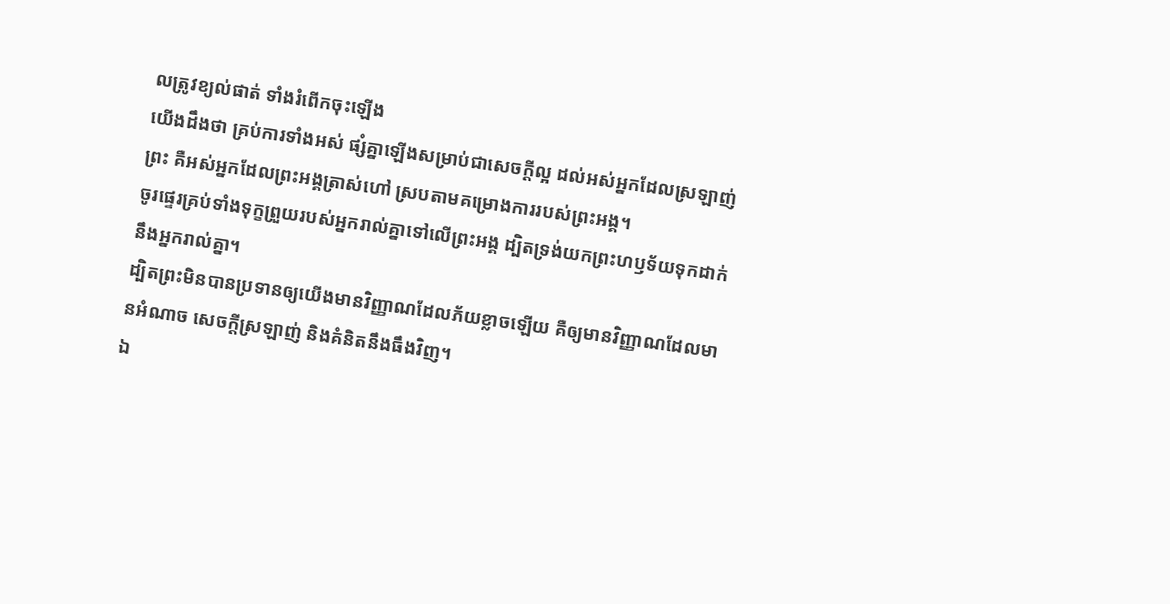លត្រូវខ្យល់ផាត់ ទាំងរំពើកចុះឡើង
យើងដឹងថា គ្រប់ការទាំងអស់ ផ្សំគ្នាឡើងសម្រាប់ជាសេចក្តីល្អ ដល់អស់អ្នកដែលស្រឡាញ់ព្រះ គឺអស់អ្នកដែលព្រះអង្គត្រាស់ហៅ ស្របតាមគម្រោងការរបស់ព្រះអង្គ។
ចូរផ្ទេរគ្រប់ទាំងទុក្ខព្រួយរបស់អ្នករាល់គ្នាទៅលើព្រះអង្គ ដ្បិតទ្រង់យកព្រះហឫទ័យទុកដាក់នឹងអ្នករាល់គ្នា។
ដ្បិតព្រះមិនបានប្រទានឲ្យយើងមានវិញ្ញាណដែលភ័យខ្លាចឡើយ គឺឲ្យមានវិញ្ញាណដែលមានអំណាច សេចក្ដីស្រឡាញ់ និងគំនិតនឹងធឹងវិញ។
ឯ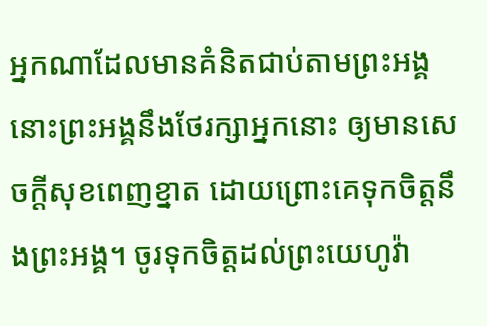អ្នកណាដែលមានគំនិតជាប់តាមព្រះអង្គ នោះព្រះអង្គនឹងថែរក្សាអ្នកនោះ ឲ្យមានសេចក្ដីសុខពេញខ្នាត ដោយព្រោះគេទុកចិត្តនឹងព្រះអង្គ។ ចូរទុកចិត្តដល់ព្រះយេហូវ៉ា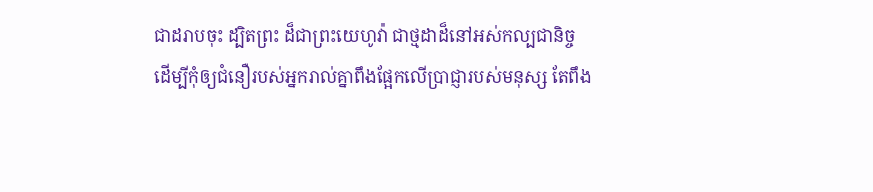ជាដរាបចុះ ដ្បិតព្រះ ដ៏ជាព្រះយេហូវ៉ា ជាថ្មដាដ៏នៅអស់កល្បជានិច្ច
ដើម្បីកុំឲ្យជំនឿរបស់អ្នករាល់គ្នាពឹងផ្អែកលើប្រាជ្ញារបស់មនុស្ស តែពឹង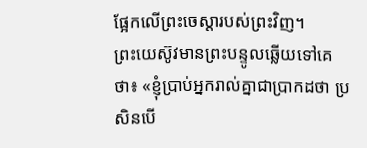ផ្អែកលើព្រះចេស្តារបស់ព្រះវិញ។
ព្រះយេស៊ូវមានព្រះបន្ទូលឆ្លើយទៅគេថា៖ «ខ្ញុំប្រាប់អ្នករាល់គ្នាជាប្រាកដថា ប្រសិនបើ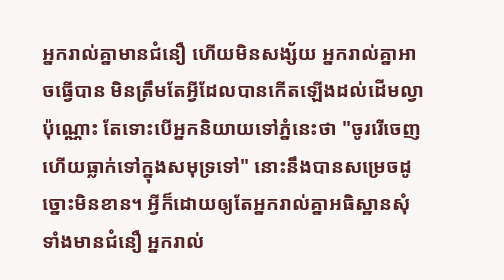អ្នករាល់គ្នាមានជំនឿ ហើយមិនសង្ស័យ អ្នករាល់គ្នាអាចធ្វើបាន មិនត្រឹមតែអ្វីដែលបានកើតឡើងដល់ដើមល្វាប៉ុណ្ណោះ តែទោះបើអ្នកនិយាយទៅភ្នំនេះថា "ចូររើចេញ ហើយធ្លាក់ទៅក្នុងសមុទ្រទៅ" នោះនឹងបានសម្រេចដូច្នោះមិនខាន។ អ្វីក៏ដោយឲ្យតែអ្នករាល់គ្នាអធិស្ឋានសុំទាំងមានជំនឿ អ្នករាល់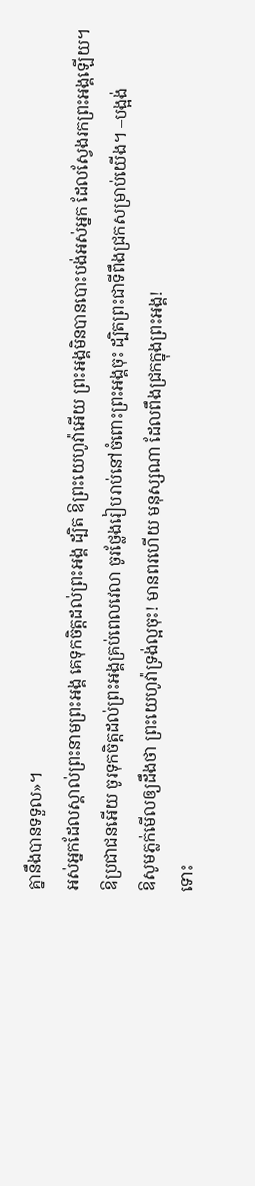គ្នានឹងបានទទួល»។
អស់អ្នកដែលស្គាល់ព្រះនាមព្រះអង្គ គេទុកចិត្តដល់ព្រះអង្គ ដ្បិត ឱព្រះយេហូវ៉ាអើយ ព្រះអង្គមិនបានបោះបង់អស់អ្នក ដែលស្វែងរកព្រះអង្គឡើយ។
ឱប្រជាជនអើយ ចូរទុកចិត្តដល់ព្រះអង្គគ្រប់ពេលវេលា ចូរថ្លែងរៀបរាប់នៅចំពោះព្រះអង្គចុះ ដ្បិតព្រះជាទីពឹងជ្រកសម្រាប់យើង។ –បង្អង់
ឱសូមភ្លក់មើលឲ្យដឹងថា ព្រះយេហូវ៉ាទ្រង់ល្អចុះ! មានពរហើយ មនុស្សណា ដែលពឹងជ្រកក្នុងព្រះអង្គ!
ទោះ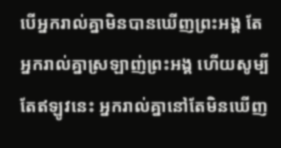បើអ្នករាល់គ្នាមិនបានឃើញព្រះអង្គ តែអ្នករាល់គ្នាស្រឡាញ់ព្រះអង្គ ហើយសូម្បីតែឥឡូវនេះ អ្នករាល់គ្នានៅតែមិនឃើញ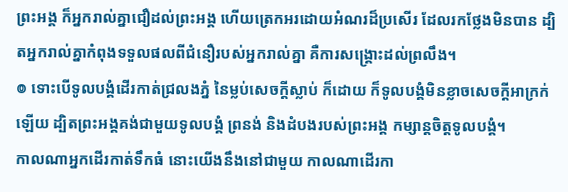ព្រះអង្គ ក៏អ្នករាល់គ្នាជឿដល់ព្រះអង្គ ហើយត្រេកអរដោយអំណរដ៏ប្រសើរ ដែលរកថ្លែងមិនបាន ដ្បិតអ្នករាល់គ្នាកំពុងទទួលផលពីជំនឿរបស់អ្នករាល់គ្នា គឺការសង្គ្រោះដល់ព្រលឹង។
៙ ទោះបើទូលបង្គំដើរកាត់ជ្រលងភ្នំ នៃម្លប់សេចក្ដីស្លាប់ ក៏ដោយ ក៏ទូលបង្គំមិនខ្លាចសេចក្ដីអាក្រក់ឡើយ ដ្បិតព្រះអង្គគង់ជាមួយទូលបង្គំ ព្រនង់ និងដំបងរបស់ព្រះអង្គ កម្សាន្តចិត្តទូលបង្គំ។
កាលណាអ្នកដើរកាត់ទឹកធំ នោះយើងនឹងនៅជាមួយ កាលណាដើរកា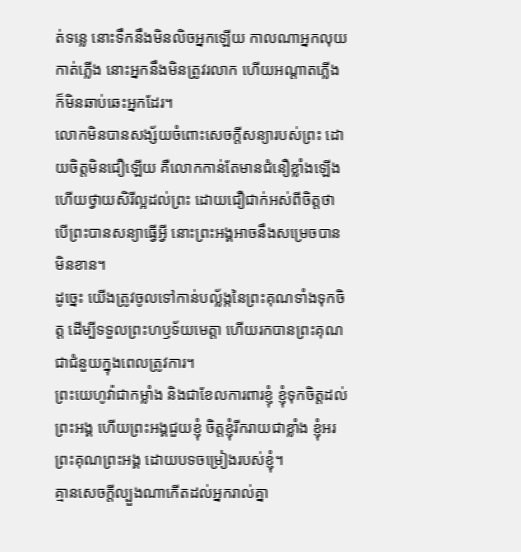ត់ទន្លេ នោះទឹកនឹងមិនលិចអ្នកឡើយ កាលណាអ្នកលុយកាត់ភ្លើង នោះអ្នកនឹងមិនត្រូវរលាក ហើយអណ្ដាតភ្លើងក៏មិនឆាប់ឆេះអ្នកដែរ។
លោកមិនបានសង្ស័យចំពោះសេចក្តីសន្យារបស់ព្រះ ដោយចិត្តមិនជឿឡើយ គឺលោកកាន់តែមានជំនឿខ្លាំងឡើង ហើយថ្វាយសិរីល្អដល់ព្រះ ដោយជឿជាក់អស់ពីចិត្តថា បើព្រះបានសន្យាធ្វើអ្វី នោះព្រះអង្គអាចនឹងសម្រេចបានមិនខាន។
ដូច្នេះ យើងត្រូវចូលទៅកាន់បល្ល័ង្កនៃព្រះគុណទាំងទុកចិត្ត ដើម្បីទទួលព្រះហឫទ័យមេត្តា ហើយរកបានព្រះគុណជាជំនួយក្នុងពេលត្រូវការ។
ព្រះយេហូវ៉ាជាកម្លាំង និងជាខែលការពារខ្ញុំ ខ្ញុំទុកចិត្តដល់ព្រះអង្គ ហើយព្រះអង្គជួយខ្ញុំ ចិត្តខ្ញុំរីករាយជាខ្លាំង ខ្ញុំអរព្រះគុណព្រះអង្គ ដោយបទចម្រៀងរបស់ខ្ញុំ។
គ្មានសេចក្តីល្បួងណាកើតដល់អ្នករាល់គ្នា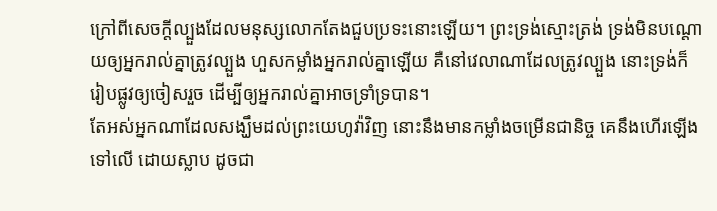ក្រៅពីសេចក្តីល្បួងដែលមនុស្សលោកតែងជួបប្រទះនោះឡើយ។ ព្រះទ្រង់ស្មោះត្រង់ ទ្រង់មិនបណ្ដោយឲ្យអ្នករាល់គ្នាត្រូវល្បួង ហួសកម្លាំងអ្នករាល់គ្នាឡើយ គឺនៅវេលាណាដែលត្រូវល្បួង នោះទ្រង់ក៏រៀបផ្លូវឲ្យចៀសរួច ដើម្បីឲ្យអ្នករាល់គ្នាអាចទ្រាំទ្របាន។
តែអស់អ្នកណាដែលសង្ឃឹមដល់ព្រះយេហូវ៉ាវិញ នោះនឹងមានកម្លាំងចម្រើនជានិច្ច គេនឹងហើរឡើងទៅលើ ដោយស្លាប ដូចជា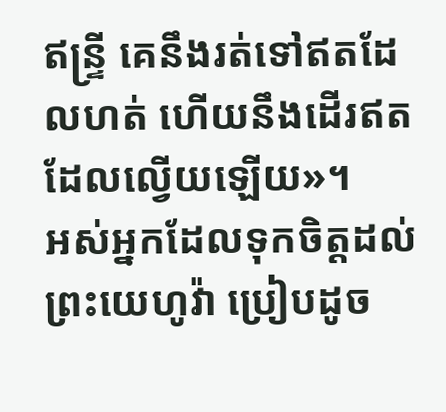ឥន្ទ្រី គេនឹងរត់ទៅឥតដែលហត់ ហើយនឹងដើរឥតដែលល្វើយឡើយ»។
អស់អ្នកដែលទុកចិត្តដល់ព្រះយេហូវ៉ា ប្រៀបដូច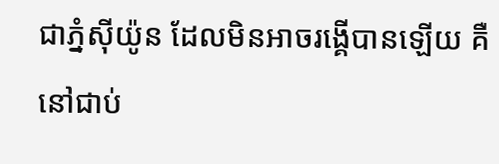ជាភ្នំស៊ីយ៉ូន ដែលមិនអាចរង្គើបានឡើយ គឺនៅជាប់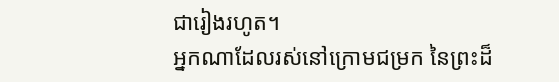ជារៀងរហូត។
អ្នកណាដែលរស់នៅក្រោមជម្រក នៃព្រះដ៏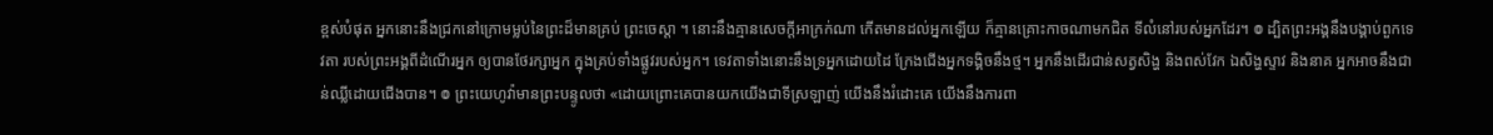ខ្ពស់បំផុត អ្នកនោះនឹងជ្រកនៅក្រោមម្លប់នៃព្រះដ៏មានគ្រប់ ព្រះចេស្តា ។ នោះនឹងគ្មានសេចក្ដីអាក្រក់ណា កើតមានដល់អ្នកឡើយ ក៏គ្មានគ្រោះកាចណាមកជិត ទីលំនៅរបស់អ្នកដែរ។ ៙ ដ្បិតព្រះអង្គនឹងបង្គាប់ពួកទេវតា របស់ព្រះអង្គពីដំណើរអ្នក ឲ្យបានថែរក្សាអ្នក ក្នុងគ្រប់ទាំងផ្លូវរបស់អ្នក។ ទេវតាទាំងនោះនឹងទ្រអ្នកដោយដៃ ក្រែងជើងអ្នកទង្គិចនឹងថ្ម។ អ្នកនឹងដើរជាន់សត្វសិង្ហ និងពស់វែក ឯសិង្ហស្ទាវ និងនាគ អ្នកអាចនឹងជាន់ឈ្លីដោយជើងបាន។ ៙ ព្រះយេហូវ៉ាមានព្រះបន្ទូលថា «ដោយព្រោះគេបានយកយើងជាទីស្រឡាញ់ យើងនឹងរំដោះគេ យើងនឹងការពា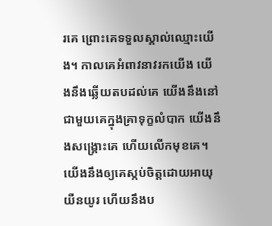រគេ ព្រោះគេទទួលស្គាល់ឈ្មោះយើង។ កាលគេអំពាវនាវរកយើង យើងនឹងឆ្លើយតបដល់គេ យើងនឹងនៅជាមួយគេក្នុងគ្រាទុក្ខលំបាក យើងនឹងសង្គ្រោះគេ ហើយលើកមុខគេ។ យើងនឹងឲ្យគេស្កប់ចិត្តដោយអាយុយឺនយូរ ហើយនឹងប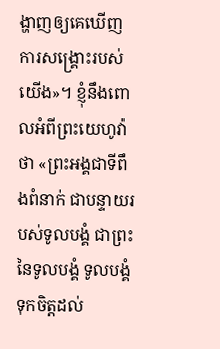ង្ហាញឲ្យគេឃើញ ការសង្គ្រោះរបស់យើង»។ ខ្ញុំនឹងពោលអំពីព្រះយេហូវ៉ាថា «ព្រះអង្គជាទីពឹងពំនាក់ ជាបន្ទាយរបស់ទូលបង្គំ ជាព្រះនៃទូលបង្គំ ទូលបង្គំទុកចិត្តដល់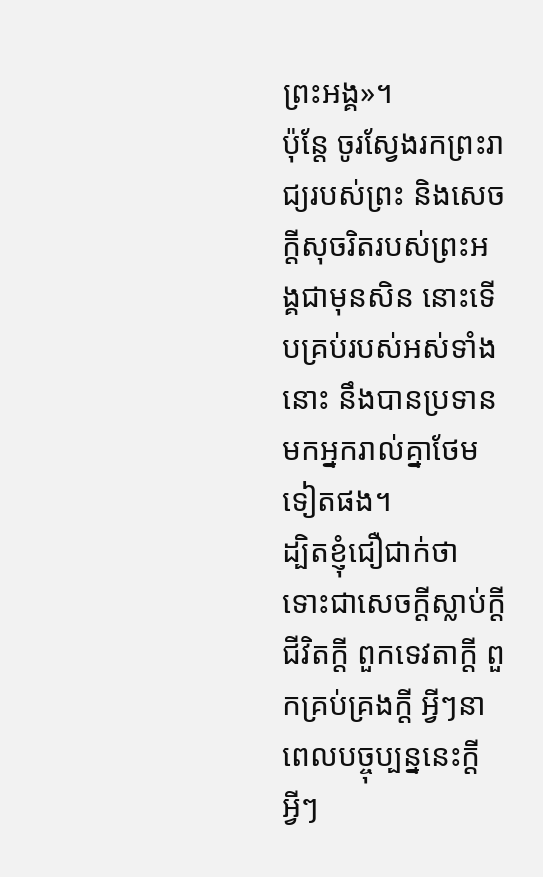ព្រះអង្គ»។
ប៉ុន្តែ ចូរស្វែងរកព្រះរាជ្យរបស់ព្រះ និងសេចក្តីសុចរិតរបស់ព្រះអង្គជាមុនសិន នោះទើបគ្រប់របស់អស់ទាំងនោះ នឹងបានប្រទានមកអ្នករាល់គ្នាថែមទៀតផង។
ដ្បិតខ្ញុំជឿជាក់ថា ទោះជាសេចក្ដីស្លាប់ក្ដី ជីវិតក្ដី ពួកទេវតាក្ដី ពួកគ្រប់គ្រងក្ដី អ្វីៗនាពេលបច្ចុប្បន្ននេះក្ដី អ្វីៗ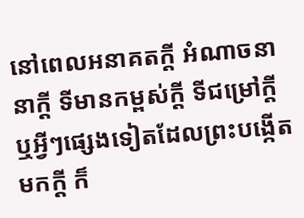នៅពេលអនាគតក្ដី អំណាចនានាក្ដី ទីមានកម្ពស់ក្ដី ទីជម្រៅក្ដី ឬអ្វីៗផ្សេងទៀតដែលព្រះបង្កើតមកក្តី ក៏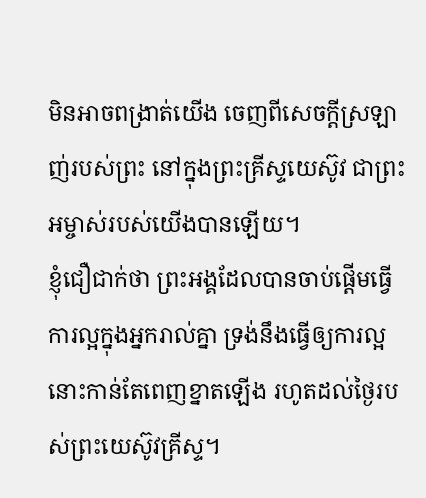មិនអាចពង្រាត់យើង ចេញពីសេចក្តីស្រឡាញ់របស់ព្រះ នៅក្នុងព្រះគ្រីស្ទយេស៊ូវ ជាព្រះអម្ចាស់របស់យើងបានឡើយ។
ខ្ញុំជឿជាក់ថា ព្រះអង្គដែលបានចាប់ផ្តើមធ្វើការល្អក្នុងអ្នករាល់គ្នា ទ្រង់នឹងធ្វើឲ្យការល្អនោះកាន់តែពេញខ្នាតឡើង រហូតដល់ថ្ងៃរបស់ព្រះយេស៊ូវគ្រីស្ទ។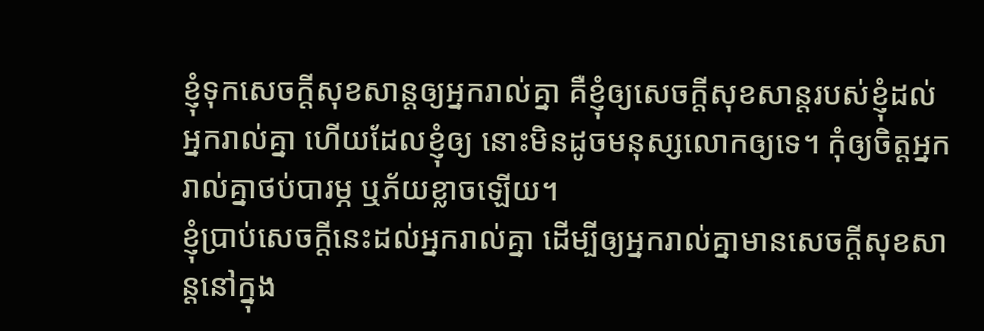ខ្ញុំទុកសេចក្តីសុខសាន្តឲ្យអ្នករាល់គ្នា គឺខ្ញុំឲ្យសេចក្តីសុខសាន្តរបស់ខ្ញុំដល់អ្នករាល់គ្នា ហើយដែលខ្ញុំឲ្យ នោះមិនដូចមនុស្សលោកឲ្យទេ។ កុំឲ្យចិត្តអ្នករាល់គ្នាថប់បារម្ភ ឬភ័យខ្លាចឡើយ។
ខ្ញុំប្រាប់សេចក្ដីនេះដល់អ្នករាល់គ្នា ដើម្បីឲ្យអ្នករាល់គ្នាមានសេចក្តីសុខសាន្តនៅក្នុង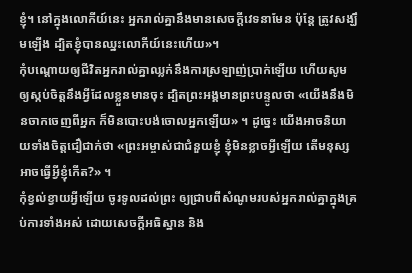ខ្ញុំ។ នៅក្នុងលោកីយ៍នេះ អ្នករាល់គ្នានឹងមានសេចក្តីវេទនាមែន ប៉ុន្តែ ត្រូវសង្ឃឹមឡើង ដ្បិតខ្ញុំបានឈ្នះលោកីយ៍នេះហើយ»។
កុំបណ្ដោយឲ្យជីវិតអ្នករាល់គ្នាឈ្លក់នឹងការស្រឡាញ់ប្រាក់ឡើយ ហើយសូមឲ្យស្កប់ចិត្តនឹងអ្វីដែលខ្លួនមានចុះ ដ្បិតព្រះអង្គមានព្រះបន្ទូលថា «យើងនឹងមិនចាកចេញពីអ្នក ក៏មិនបោះបង់ចោលអ្នកឡើយ» ។ ដូច្នេះ យើងអាចនិយាយទាំងចិត្តជឿជាក់ថា «ព្រះអម្ចាស់ជាជំនួយខ្ញុំ ខ្ញុំមិនខ្លាចអ្វីឡើយ តើមនុស្សអាចធ្វើអ្វីខ្ញុំកើត?» ។
កុំខ្វល់ខ្វាយអ្វីឡើយ ចូរទូលដល់ព្រះ ឲ្យជ្រាបពីសំណូមរបស់អ្នករាល់គ្នាក្នុងគ្រប់ការទាំងអស់ ដោយសេចក្ដីអធិស្ឋាន និង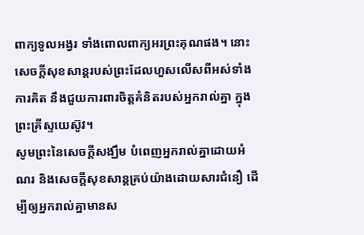ពាក្យទូលអង្វរ ទាំងពោលពាក្យអរព្រះគុណផង។ នោះសេចក្ដីសុខសាន្តរបស់ព្រះដែលហួសលើសពីអស់ទាំងការគិត នឹងជួយការពារចិត្តគំនិតរបស់អ្នករាល់គ្នា ក្នុងព្រះគ្រីស្ទយេស៊ូវ។
សូមព្រះនៃសេចក្តីសង្ឃឹម បំពេញអ្នករាល់គ្នាដោយអំណរ និងសេចក្តីសុខសាន្តគ្រប់យ៉ាងដោយសារជំនឿ ដើម្បីឲ្យអ្នករាល់គ្នាមានស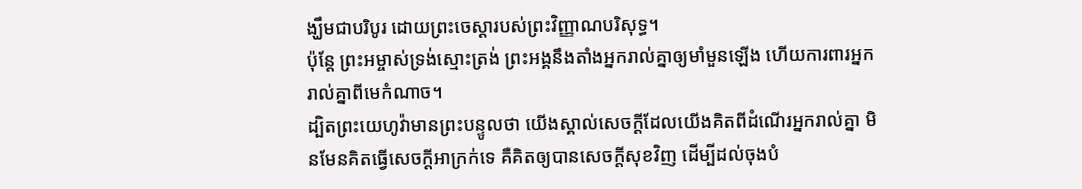ង្ឃឹមជាបរិបូរ ដោយព្រះចេស្តារបស់ព្រះវិញ្ញាណបរិសុទ្ធ។
ប៉ុន្ដែ ព្រះអម្ចាស់ទ្រង់ស្មោះត្រង់ ព្រះអង្គនឹងតាំងអ្នករាល់គ្នាឲ្យមាំមួនឡើង ហើយការពារអ្នករាល់គ្នាពីមេកំណាច។
ដ្បិតព្រះយេហូវ៉ាមានព្រះបន្ទូលថា យើងស្គាល់សេចក្ដីដែលយើងគិតពីដំណើរអ្នករាល់គ្នា មិនមែនគិតធ្វើសេចក្ដីអាក្រក់ទេ គឺគិតឲ្យបានសេចក្ដីសុខវិញ ដើម្បីដល់ចុងបំ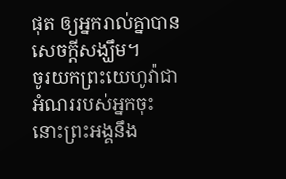ផុត ឲ្យអ្នករាល់គ្នាបានសេចក្ដីសង្ឃឹម។
ចូរយកព្រះយេហូវ៉ាជាអំណររបស់អ្នកចុះ នោះព្រះអង្គនឹង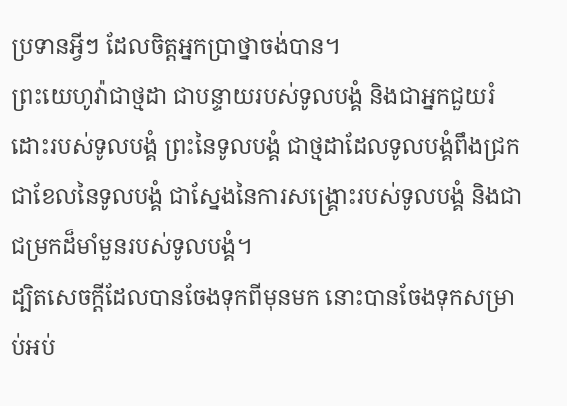ប្រទានអ្វីៗ ដែលចិត្តអ្នកប្រាថ្នាចង់បាន។
ព្រះយេហូវ៉ាជាថ្មដា ជាបន្ទាយរបស់ទូលបង្គំ និងជាអ្នកជួយរំដោះរបស់ទូលបង្គំ ព្រះនៃទូលបង្គំ ជាថ្មដាដែលទូលបង្គំពឹងជ្រក ជាខែលនៃទូលបង្គំ ជាស្នែងនៃការសង្គ្រោះរបស់ទូលបង្គំ និងជាជម្រកដ៏មាំមួនរបស់ទូលបង្គំ។
ដ្បិតសេចក្តីដែលបានចែងទុកពីមុនមក នោះបានចែងទុកសម្រាប់អប់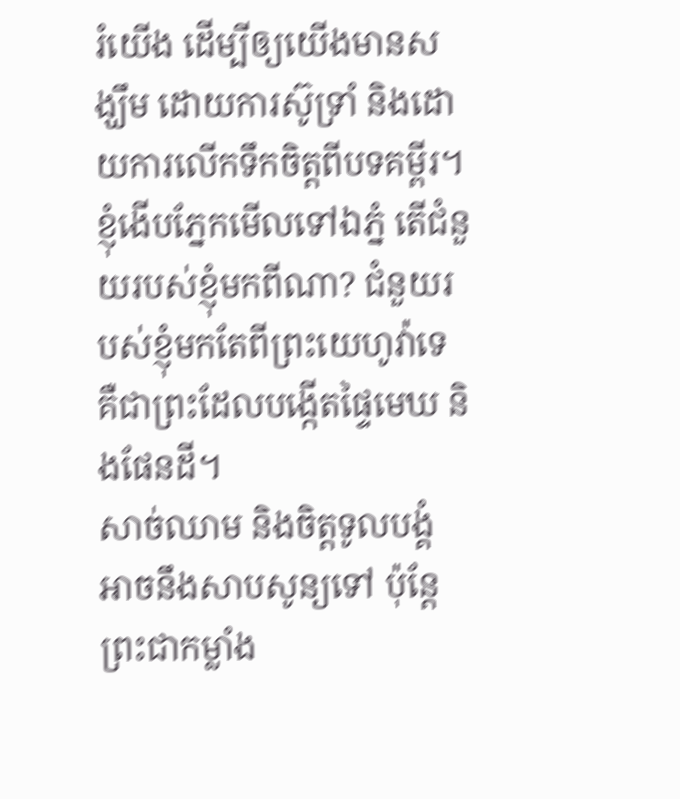រំយើង ដើម្បីឲ្យយើងមានសង្ឃឹម ដោយការស៊ូទ្រាំ និងដោយការលើកទឹកចិត្តពីបទគម្ពីរ។
ខ្ញុំងើបភ្នែកមើលទៅឯភ្នំ តើជំនួយរបស់ខ្ញុំមកពីណា? ជំនួយរបស់ខ្ញុំមកតែពីព្រះយេហូវ៉ាទេ គឺជាព្រះដែលបង្កើតផ្ទៃមេឃ និងផែនដី។
សាច់ឈាម និងចិត្តទូលបង្គំ អាចនឹងសាបសូន្យទៅ ប៉ុន្តែ ព្រះជាកម្លាំង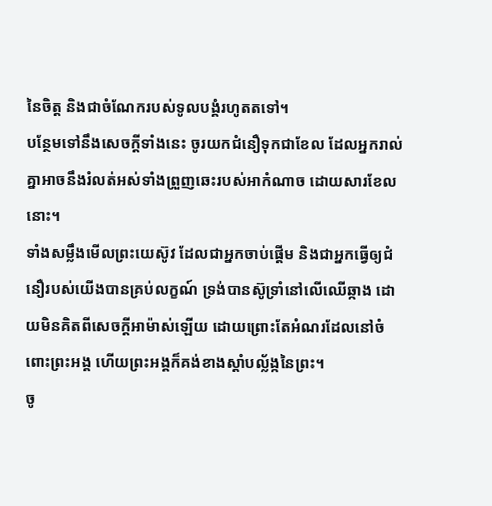នៃចិត្ត និងជាចំណែករបស់ទូលបង្គំរហូតតទៅ។
បន្ថែមទៅនឹងសេចក្ដីទាំងនេះ ចូរយកជំនឿទុកជាខែល ដែលអ្នករាល់គ្នាអាចនឹងរំលត់អស់ទាំងព្រួញឆេះរបស់អាកំណាច ដោយសារខែលនោះ។
ទាំងសម្លឹងមើលព្រះយេស៊ូវ ដែលជាអ្នកចាប់ផ្តើម និងជាអ្នកធ្វើឲ្យជំនឿរបស់យើងបានគ្រប់លក្ខណ៍ ទ្រង់បានស៊ូទ្រាំនៅលើឈើឆ្កាង ដោយមិនគិតពីសេចក្ដីអាម៉ាស់ឡើយ ដោយព្រោះតែអំណរដែលនៅចំពោះព្រះអង្គ ហើយព្រះអង្គក៏គង់ខាងស្តាំបល្ល័ង្កនៃព្រះ។
ចូ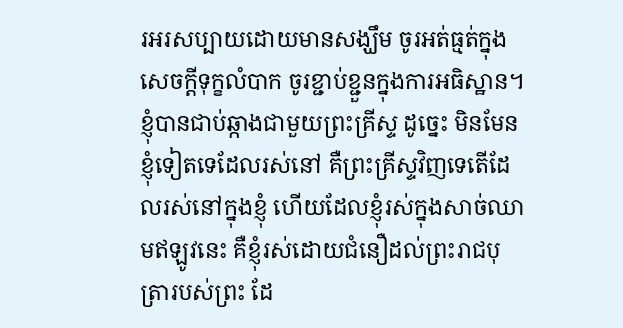រអរសប្បាយដោយមានសង្ឃឹម ចូរអត់ធ្មត់ក្នុងសេចក្តីទុក្ខលំបាក ចូរខ្ជាប់ខ្ជួនក្នុងការអធិស្ឋាន។
ខ្ញុំបានជាប់ឆ្កាងជាមួយព្រះគ្រីស្ទ ដូច្នេះ មិនមែនខ្ញុំទៀតទេដែលរស់នៅ គឺព្រះគ្រីស្ទវិញទេតើដែលរស់នៅក្នុងខ្ញុំ ហើយដែលខ្ញុំរស់ក្នុងសាច់ឈាមឥឡូវនេះ គឺខ្ញុំរស់ដោយជំនឿដល់ព្រះរាជបុត្រារបស់ព្រះ ដែ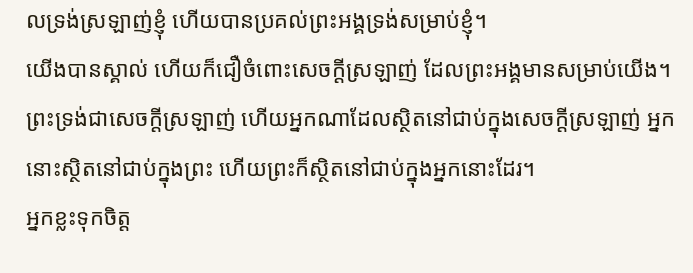លទ្រង់ស្រឡាញ់ខ្ញុំ ហើយបានប្រគល់ព្រះអង្គទ្រង់សម្រាប់ខ្ញុំ។
យើងបានស្គាល់ ហើយក៏ជឿចំពោះសេចក្ដីស្រឡាញ់ ដែលព្រះអង្គមានសម្រាប់យើង។ ព្រះទ្រង់ជាសេចក្ដីស្រឡាញ់ ហើយអ្នកណាដែលស្ថិតនៅជាប់ក្នុងសេចក្ដីស្រឡាញ់ អ្នកនោះស្ថិតនៅជាប់ក្នុងព្រះ ហើយព្រះក៏ស្ថិតនៅជាប់ក្នុងអ្នកនោះដែរ។
អ្នកខ្លះទុកចិត្ត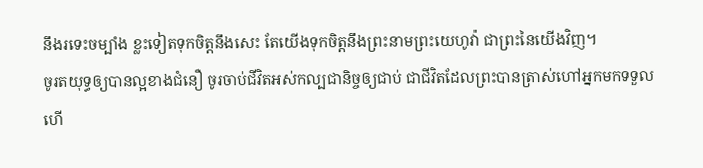នឹងរទេះចម្បាំង ខ្លះទៀតទុកចិត្តនឹងសេះ តែយើងទុកចិត្តនឹងព្រះនាមព្រះយេហូវ៉ា ជាព្រះនៃយើងវិញ។
ចូរតយុទ្ធឲ្យបានល្អខាងជំនឿ ចូរចាប់ជីវិតអស់កល្បជានិច្ចឲ្យជាប់ ជាជីវិតដែលព្រះបានត្រាស់ហៅអ្នកមកទទួល ហើ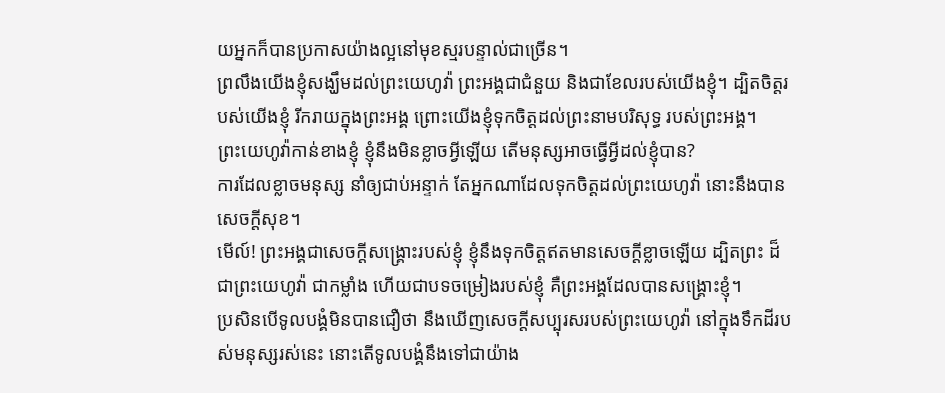យអ្នកក៏បានប្រកាសយ៉ាងល្អនៅមុខស្មរបន្ទាល់ជាច្រើន។
ព្រលឹងយើងខ្ញុំសង្ឃឹមដល់ព្រះយេហូវ៉ា ព្រះអង្គជាជំនួយ និងជាខែលរបស់យើងខ្ញុំ។ ដ្បិតចិត្តរបស់យើងខ្ញុំ រីករាយក្នុងព្រះអង្គ ព្រោះយើងខ្ញុំទុកចិត្តដល់ព្រះនាមបរិសុទ្ធ របស់ព្រះអង្គ។
ព្រះយេហូវ៉ាកាន់ខាងខ្ញុំ ខ្ញុំនឹងមិនខ្លាចអ្វីឡើយ តើមនុស្សអាចធ្វើអ្វីដល់ខ្ញុំបាន?
ការដែលខ្លាចមនុស្ស នាំឲ្យជាប់អន្ទាក់ តែអ្នកណាដែលទុកចិត្តដល់ព្រះយេហូវ៉ា នោះនឹងបានសេចក្ដីសុខ។
មើល៍! ព្រះអង្គជាសេចក្ដីសង្គ្រោះរបស់ខ្ញុំ ខ្ញុំនឹងទុកចិត្តឥតមានសេចក្ដីខ្លាចឡើយ ដ្បិតព្រះ ដ៏ជាព្រះយេហូវ៉ា ជាកម្លាំង ហើយជាបទចម្រៀងរបស់ខ្ញុំ គឺព្រះអង្គដែលបានសង្គ្រោះខ្ញុំ។
ប្រសិនបើទូលបង្គំមិនបានជឿថា នឹងឃើញសេចក្ដីសប្បុរសរបស់ព្រះយេហូវ៉ា នៅក្នុងទឹកដីរបស់មនុស្សរស់នេះ នោះតើទូលបង្គំនឹងទៅជាយ៉ាង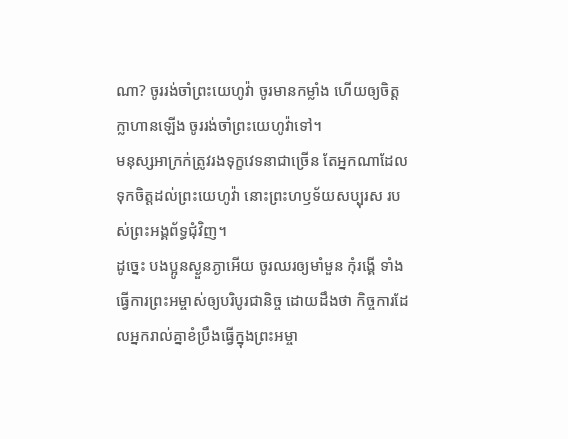ណា? ចូររង់ចាំព្រះយេហូវ៉ា ចូរមានកម្លាំង ហើយឲ្យចិត្តក្លាហានឡើង ចូររង់ចាំព្រះយេហូវ៉ាទៅ។
មនុស្សអាក្រក់ត្រូវរងទុក្ខវេទនាជាច្រើន តែអ្នកណាដែលទុកចិត្តដល់ព្រះយេហូវ៉ា នោះព្រះហឫទ័យសប្បុរស របស់ព្រះអង្គព័ទ្ធជុំវិញ។
ដូច្នេះ បងប្អូនស្ងួនភ្ងាអើយ ចូរឈរឲ្យមាំមួន កុំរង្គើ ទាំងធ្វើការព្រះអម្ចាស់ឲ្យបរិបូរជានិច្ច ដោយដឹងថា កិច្ចការដែលអ្នករាល់គ្នាខំប្រឹងធ្វើក្នុងព្រះអម្ចា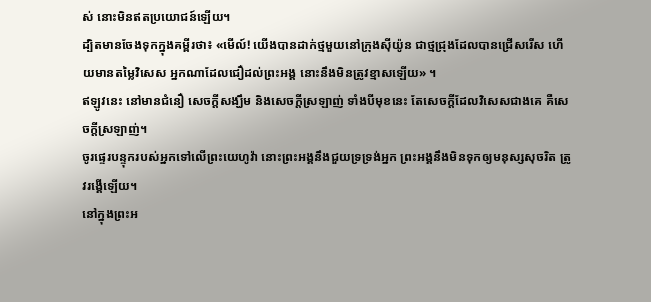ស់ នោះមិនឥតប្រយោជន៍ឡើយ។
ដ្បិតមានចែងទុកក្នុងគម្ពីរថា៖ «មើល៍! យើងបានដាក់ថ្មមួយនៅក្រុងស៊ីយ៉ូន ជាថ្មជ្រុងដែលបានជ្រើសរើស ហើយមានតម្លៃវិសេស អ្នកណាដែលជឿដល់ព្រះអង្គ នោះនឹងមិនត្រូវខ្មាសឡើយ» ។
ឥឡូវនេះ នៅមានជំនឿ សេចក្ដីសង្ឃឹម និងសេចក្តីស្រឡាញ់ ទាំងបីមុខនេះ តែសេចក្តីដែលវិសេសជាងគេ គឺសេចក្តីស្រឡាញ់។
ចូរផ្ទេរបន្ទុករបស់អ្នកទៅលើព្រះយេហូវ៉ា នោះព្រះអង្គនឹងជួយទ្រទ្រង់អ្នក ព្រះអង្គនឹងមិនទុកឲ្យមនុស្សសុចរិត ត្រូវរង្គើឡើយ។
នៅក្នុងព្រះអ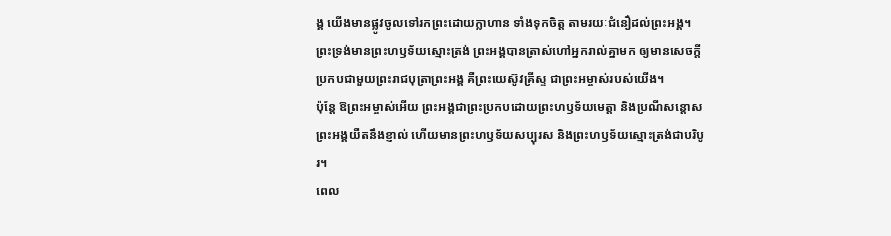ង្គ យើងមានផ្លូវចូលទៅរកព្រះដោយក្លាហាន ទាំងទុកចិត្ត តាមរយៈជំនឿដល់ព្រះអង្គ។
ព្រះទ្រង់មានព្រះហឫទ័យស្មោះត្រង់ ព្រះអង្គបានត្រាស់ហៅអ្នករាល់គ្នាមក ឲ្យមានសេចក្ដីប្រកបជាមួយព្រះរាជបុត្រាព្រះអង្គ គឺព្រះយេស៊ូវគ្រីស្ទ ជាព្រះអម្ចាស់របស់យើង។
ប៉ុន្ដែ ឱព្រះអម្ចាស់អើយ ព្រះអង្គជាព្រះប្រកបដោយព្រះហឫទ័យមេត្តា និងប្រណីសន្ដោស ព្រះអង្គយឺតនឹងខ្ញាល់ ហើយមានព្រះហឫទ័យសប្បុរស និងព្រះហឫទ័យស្មោះត្រង់ជាបរិបូរ។
ពេល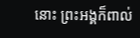នោះ ព្រះអង្គក៏ពាល់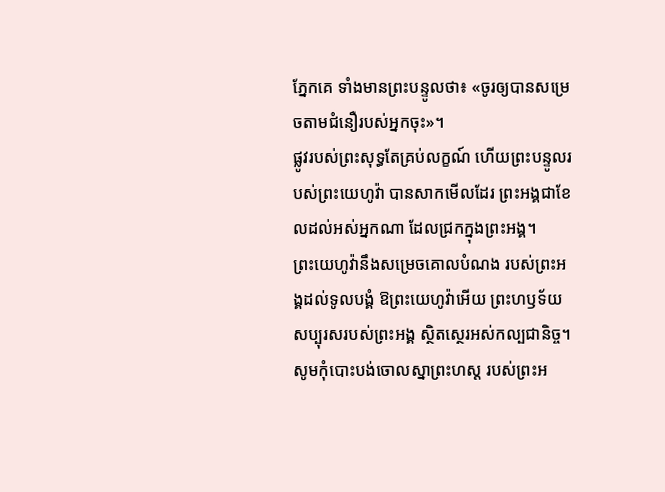ភ្នែកគេ ទាំងមានព្រះបន្ទូលថា៖ «ចូរឲ្យបានសម្រេចតាមជំនឿរបស់អ្នកចុះ»។
ផ្លូវរបស់ព្រះសុទ្ធតែគ្រប់លក្ខណ៍ ហើយព្រះបន្ទូលរបស់ព្រះយេហូវ៉ា បានសាកមើលដែរ ព្រះអង្គជាខែលដល់អស់អ្នកណា ដែលជ្រកក្នុងព្រះអង្គ។
ព្រះយេហូវ៉ានឹងសម្រេចគោលបំណង របស់ព្រះអង្គដល់ទូលបង្គំ ឱព្រះយេហូវ៉ាអើយ ព្រះហឫទ័យសប្បុរសរបស់ព្រះអង្គ ស្ថិតស្ថេរអស់កល្បជានិច្ច។ សូមកុំបោះបង់ចោលស្នាព្រះហស្ត របស់ព្រះអ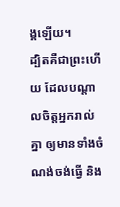ង្គឡើយ។
ដ្បិតគឺជាព្រះហើយ ដែលបណ្តាលចិត្តអ្នករាល់គ្នា ឲ្យមានទាំងចំណង់ចង់ធ្វើ និង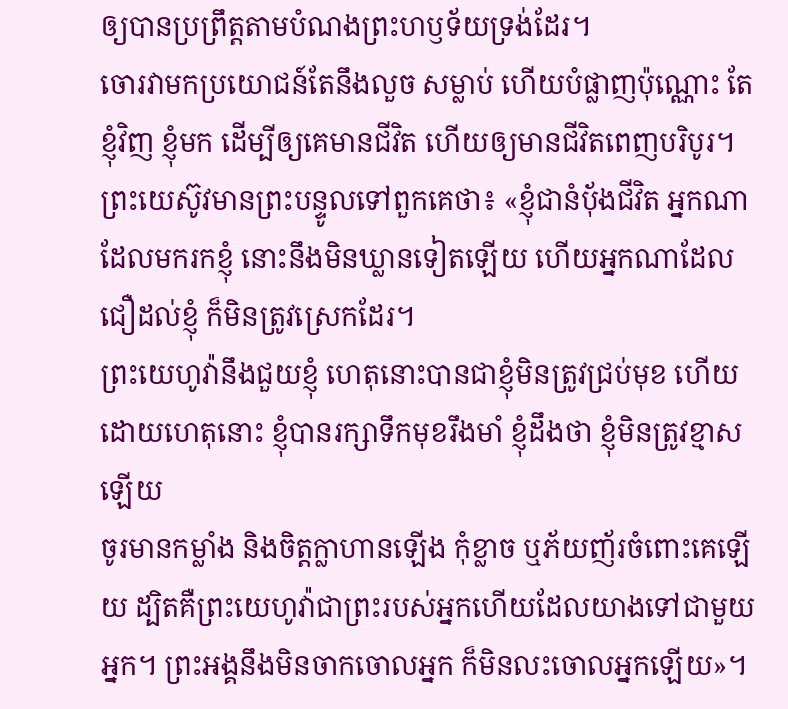ឲ្យបានប្រព្រឹត្តតាមបំណងព្រះហឫទ័យទ្រង់ដែរ។
ចោរវាមកប្រយោជន៍តែនឹងលួច សម្លាប់ ហើយបំផ្លាញប៉ុណ្ណោះ តែខ្ញុំវិញ ខ្ញុំមក ដើម្បីឲ្យគេមានជីវិត ហើយឲ្យមានជីវិតពេញបរិបូរ។
ព្រះយេស៊ូវមានព្រះបន្ទូលទៅពួកគេថា៖ «ខ្ញុំជានំបុ័ងជីវិត អ្នកណាដែលមករកខ្ញុំ នោះនឹងមិនឃ្លានទៀតឡើយ ហើយអ្នកណាដែលជឿដល់ខ្ញុំ ក៏មិនត្រូវស្រេកដែរ។
ព្រះយេហូវ៉ានឹងជួយខ្ញុំ ហេតុនោះបានជាខ្ញុំមិនត្រូវជ្រប់មុខ ហើយដោយហេតុនោះ ខ្ញុំបានរក្សាទឹកមុខរឹងមាំ ខ្ញុំដឹងថា ខ្ញុំមិនត្រូវខ្មាសឡើយ
ចូរមានកម្លាំង និងចិត្តក្លាហានឡើង កុំខ្លាច ឬភ័យញ័រចំពោះគេឡើយ ដ្បិតគឺព្រះយេហូវ៉ាជាព្រះរបស់អ្នកហើយដែលយាងទៅជាមួយអ្នក។ ព្រះអង្គនឹងមិនចាកចោលអ្នក ក៏មិនលះចោលអ្នកឡើយ»។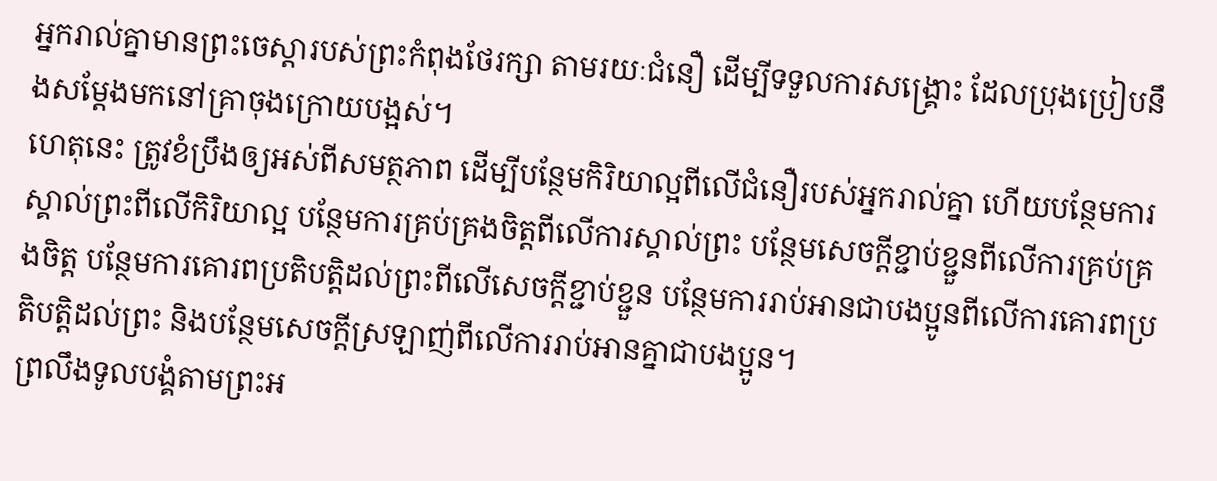អ្នករាល់គ្នាមានព្រះចេស្តារបស់ព្រះកំពុងថែរក្សា តាមរយៈជំនឿ ដើម្បីទទួលការសង្គ្រោះ ដែលប្រុងប្រៀបនឹងសម្តែងមកនៅគ្រាចុងក្រោយបង្អស់។
ហេតុនេះ ត្រូវខំប្រឹងឲ្យអស់ពីសមត្ថភាព ដើម្បីបន្ថែមកិរិយាល្អពីលើជំនឿរបស់អ្នករាល់គ្នា ហើយបន្ថែមការស្គាល់ព្រះពីលើកិរិយាល្អ បន្ថែមការគ្រប់គ្រងចិត្តពីលើការស្គាល់ព្រះ បន្ថែមសេចក្ដីខ្ជាប់ខ្ជួនពីលើការគ្រប់គ្រងចិត្ត បន្ថែមការគោរពប្រតិបត្តិដល់ព្រះពីលើសេចក្ដីខ្ជាប់ខ្ជួន បន្ថែមការរាប់អានជាបងប្អូនពីលើការគោរពប្រតិបត្តិដល់ព្រះ និងបន្ថែមសេចក្ដីស្រឡាញ់ពីលើការរាប់អានគ្នាជាបងប្អូន។
ព្រលឹងទូលបង្គំតាមព្រះអ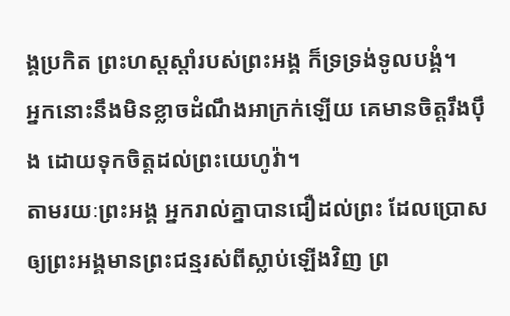ង្គប្រកិត ព្រះហស្តស្តាំរបស់ព្រះអង្គ ក៏ទ្រទ្រង់ទូលបង្គំ។
អ្នកនោះនឹងមិនខ្លាចដំណឹងអាក្រក់ឡើយ គេមានចិត្តរឹងប៉ឹង ដោយទុកចិត្តដល់ព្រះយេហូវ៉ា។
តាមរយៈព្រះអង្គ អ្នករាល់គ្នាបានជឿដល់ព្រះ ដែលប្រោសឲ្យព្រះអង្គមានព្រះជន្មរស់ពីស្លាប់ឡើងវិញ ព្រ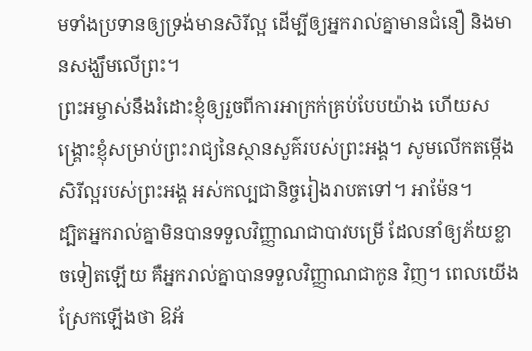មទាំងប្រទានឲ្យទ្រង់មានសិរីល្អ ដើម្បីឲ្យអ្នករាល់គ្នាមានជំនឿ និងមានសង្ឃឹមលើព្រះ។
ព្រះអម្ចាស់នឹងរំដោះខ្ញុំឲ្យរួចពីការអាក្រក់គ្រប់បែបយ៉ាង ហើយសង្គ្រោះខ្ញុំសម្រាប់ព្រះរាជ្យនៃស្ថានសួគ៌របស់ព្រះអង្គ។ សូមលើកតម្កើងសិរីល្អរបស់ព្រះអង្គ អស់កល្បជានិច្ចរៀងរាបតទៅ។ អាម៉ែន។
ដ្បិតអ្នករាល់គ្នាមិនបានទទួលវិញ្ញាណជាបាវបម្រើ ដែលនាំឲ្យភ័យខ្លាចទៀតឡើយ គឺអ្នករាល់គ្នាបានទទួលវិញ្ញាណជាកូន វិញ។ ពេលយើងស្រែកឡើងថា ឱអ័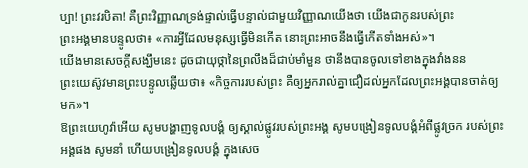ប្បា! ព្រះវរបិតា! គឺព្រះវិញ្ញាណទ្រង់ផ្ទាល់ធ្វើបន្ទាល់ជាមួយវិញ្ញាណយើងថា យើងជាកូនរបស់ព្រះ
ព្រះអង្គមានបន្ទូលថា៖ «ការអ្វីដែលមនុស្សធ្វើមិនកើត នោះព្រះអាចនឹងធ្វើកើតទាំងអស់»។
យើងមានសេចក្ដីសង្ឃឹមនេះ ដូចជាយុថ្កានៃព្រលឹងដ៏ជាប់មាំមួន ថានឹងបានចូលទៅខាងក្នុងវាំងនន
ព្រះយេស៊ូវមានព្រះបន្ទូលឆ្លើយថា៖ «កិច្ចការរបស់ព្រះ គឺឲ្យអ្នករាល់គ្នាជឿដល់អ្នកដែលព្រះអង្គបានចាត់ឲ្យមក»។
ឱព្រះយេហូវ៉ាអើយ សូមបង្ហាញទូលបង្គំ ឲ្យស្គាល់ផ្លូវរបស់ព្រះអង្គ សូមបង្រៀនទូលបង្គំអំពីផ្លូវច្រក របស់ព្រះអង្គផង សូមនាំ ហើយបង្រៀនទូលបង្គំ ក្នុងសេច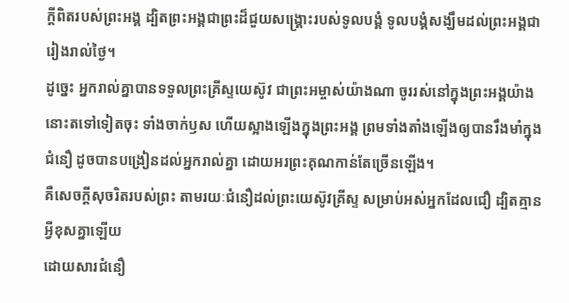ក្ដីពិតរបស់ព្រះអង្គ ដ្បិតព្រះអង្គជាព្រះដ៏ជួយសង្គ្រោះរបស់ទូលបង្គំ ទូលបង្គំសង្ឃឹមដល់ព្រះអង្គជារៀងរាល់ថ្ងៃ។
ដូច្នេះ អ្នករាល់គ្នាបានទទួលព្រះគ្រីស្ទយេស៊ូវ ជាព្រះអម្ចាស់យ៉ាងណា ចូររស់នៅក្នុងព្រះអង្គយ៉ាងនោះតទៅទៀតចុះ ទាំងចាក់ឫស ហើយស្អាងឡើងក្នុងព្រះអង្គ ព្រមទាំងតាំងឡើងឲ្យបានរឹងមាំក្នុងជំនឿ ដូចបានបង្រៀនដល់អ្នករាល់គ្នា ដោយអរព្រះគុណកាន់តែច្រើនឡើង។
គឺសេចក្តីសុចរិតរបស់ព្រះ តាមរយៈជំនឿដល់ព្រះយេស៊ូវគ្រីស្ទ សម្រាប់អស់អ្នកដែលជឿ ដ្បិតគ្មានអ្វីខុសគ្នាឡើយ
ដោយសារជំនឿ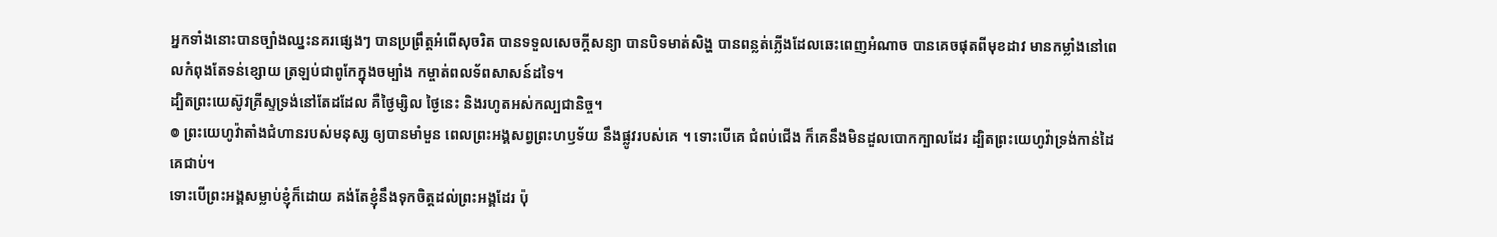អ្នកទាំងនោះបានច្បាំងឈ្នះនគរផ្សេងៗ បានប្រព្រឹត្តអំពើសុចរិត បានទទួលសេចក្ដីសន្យា បានបិទមាត់សិង្ហ បានពន្លត់ភ្លើងដែលឆេះពេញអំណាច បានគេចផុតពីមុខដាវ មានកម្លាំងនៅពេលកំពុងតែទន់ខ្សោយ ត្រឡប់ជាពូកែក្នុងចម្បាំង កម្ចាត់ពលទ័ពសាសន៍ដទៃ។
ដ្បិតព្រះយេស៊ូវគ្រីស្ទទ្រង់នៅតែដដែល គឺថ្ងៃម្សិល ថ្ងៃនេះ និងរហូតអស់កល្បជានិច្ច។
៙ ព្រះយេហូវ៉ាតាំងជំហានរបស់មនុស្ស ឲ្យបានមាំមួន ពេលព្រះអង្គសព្វព្រះហឫទ័យ នឹងផ្លូវរបស់គេ ។ ទោះបើគេ ជំពប់ជើង ក៏គេនឹងមិនដួលបោកក្បាលដែរ ដ្បិតព្រះយេហូវ៉ាទ្រង់កាន់ដៃគេជាប់។
ទោះបើព្រះអង្គសម្លាប់ខ្ញុំក៏ដោយ គង់តែខ្ញុំនឹងទុកចិត្តដល់ព្រះអង្គដែរ ប៉ុ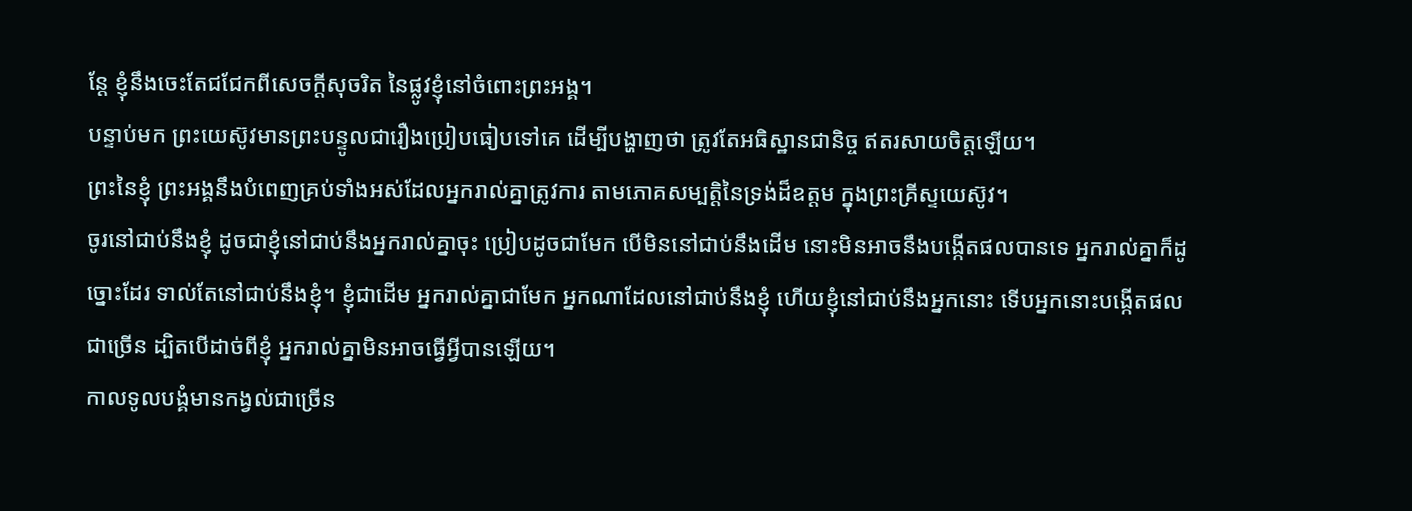ន្តែ ខ្ញុំនឹងចេះតែជជែកពីសេចក្ដីសុចរិត នៃផ្លូវខ្ញុំនៅចំពោះព្រះអង្គ។
បន្ទាប់មក ព្រះយេស៊ូវមានព្រះបន្ទូលជារឿងប្រៀបធៀបទៅគេ ដើម្បីបង្ហាញថា ត្រូវតែអធិស្ឋានជានិច្ច ឥតរសាយចិត្តឡើយ។
ព្រះនៃខ្ញុំ ព្រះអង្គនឹងបំពេញគ្រប់ទាំងអស់ដែលអ្នករាល់គ្នាត្រូវការ តាមភោគសម្បត្តិនៃទ្រង់ដ៏ឧត្តម ក្នុងព្រះគ្រីស្ទយេស៊ូវ។
ចូរនៅជាប់នឹងខ្ញុំ ដូចជាខ្ញុំនៅជាប់នឹងអ្នករាល់គ្នាចុះ ប្រៀបដូចជាមែក បើមិននៅជាប់នឹងដើម នោះមិនអាចនឹងបង្កើតផលបានទេ អ្នករាល់គ្នាក៏ដូច្នោះដែរ ទាល់តែនៅជាប់នឹងខ្ញុំ។ ខ្ញុំជាដើម អ្នករាល់គ្នាជាមែក អ្នកណាដែលនៅជាប់នឹងខ្ញុំ ហើយខ្ញុំនៅជាប់នឹងអ្នកនោះ ទើបអ្នកនោះបង្កើតផលជាច្រើន ដ្បិតបើដាច់ពីខ្ញុំ អ្នករាល់គ្នាមិនអាចធ្វើអ្វីបានឡើយ។
កាលទូលបង្គំមានកង្វល់ជាច្រើន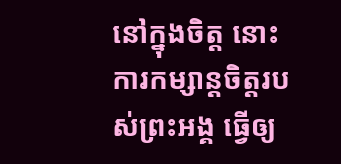នៅក្នុងចិត្ត នោះការកម្សាន្តចិត្តរបស់ព្រះអង្គ ធ្វើឲ្យ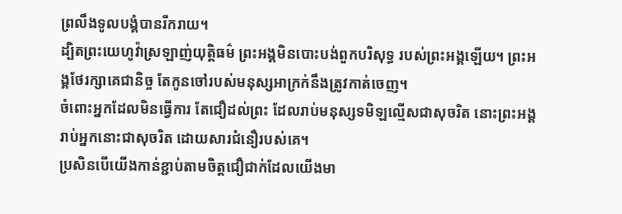ព្រលឹងទូលបង្គំបានរីករាយ។
ដ្បិតព្រះយេហូវ៉ាស្រឡាញ់យុត្តិធម៌ ព្រះអង្គមិនបោះបង់ពួកបរិសុទ្ធ របស់ព្រះអង្គឡើយ។ ព្រះអង្គថែរក្សាគេជានិច្ច តែកូនចៅរបស់មនុស្សអាក្រក់នឹងត្រូវកាត់ចេញ។
ចំពោះអ្នកដែលមិនធ្វើការ តែជឿដល់ព្រះ ដែលរាប់មនុស្សទមិឡល្មើសជាសុចរិត នោះព្រះអង្គរាប់អ្នកនោះជាសុចរិត ដោយសារជំនឿរបស់គេ។
ប្រសិនបើយើងកាន់ខ្ជាប់តាមចិត្តជឿជាក់ដែលយើងមា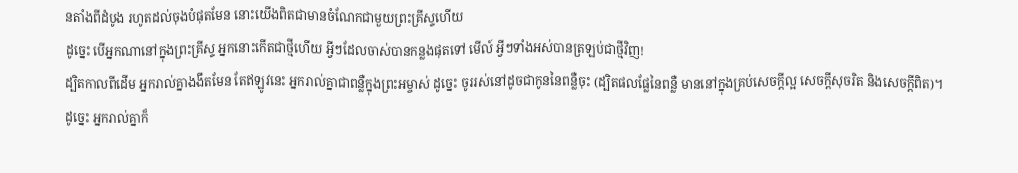នតាំងពីដំបូង រហូតដល់ចុងបំផុតមែន នោះយើងពិតជាមានចំណែកជាមួយព្រះគ្រីស្ទហើយ
ដូច្នេះ បើអ្នកណានៅក្នុងព្រះគ្រីស្ទ អ្នកនោះកើតជាថ្មីហើយ អ្វីៗដែលចាស់បានកន្លងផុតទៅ មើល៍ អ្វីៗទាំងអស់បានត្រឡប់ជាថ្មីវិញ!
ដ្បិតកាលពីដើម អ្នករាល់គ្នាងងឹតមែន តែឥឡូវនេះ អ្នករាល់គ្នាជាពន្លឺក្នុងព្រះអម្ចាស់ ដូច្នេះ ចូររស់នៅដូចជាកូននៃពន្លឺចុះ (ដ្បិតផលផ្លែនៃពន្លឺ មាននៅក្នុងគ្រប់សេចក្ដីល្អ សេចក្តីសុចរិត និងសេចក្តីពិត)។
ដូច្នេះ អ្នករាល់គ្នាក៏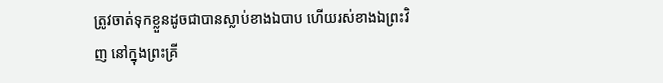ត្រូវចាត់ទុកខ្លួនដូចជាបានស្លាប់ខាងឯបាប ហើយរស់ខាងឯព្រះវិញ នៅក្នុងព្រះគ្រី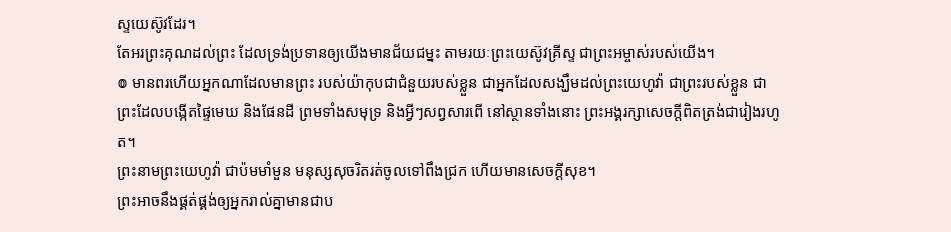ស្ទយេស៊ូវដែរ។
តែអរព្រះគុណដល់ព្រះ ដែលទ្រង់ប្រទានឲ្យយើងមានជ័យជម្នះ តាមរយៈព្រះយេស៊ូវគ្រីស្ទ ជាព្រះអម្ចាស់របស់យើង។
៙ មានពរហើយអ្នកណាដែលមានព្រះ របស់យ៉ាកុបជាជំនួយរបស់ខ្លួន ជាអ្នកដែលសង្ឃឹមដល់ព្រះយេហូវ៉ា ជាព្រះរបស់ខ្លួន ជាព្រះដែលបង្កើតផ្ទៃមេឃ និងផែនដី ព្រមទាំងសមុទ្រ និងអ្វីៗសព្វសារពើ នៅស្ថានទាំងនោះ ព្រះអង្គរក្សាសេចក្ដីពិតត្រង់ជារៀងរហូត។
ព្រះនាមព្រះយេហូវ៉ា ជាប៉មមាំមួន មនុស្សសុចរិតរត់ចូលទៅពឹងជ្រក ហើយមានសេចក្ដីសុខ។
ព្រះអាចនឹងផ្គត់ផ្គង់ឲ្យអ្នករាល់គ្នាមានជាប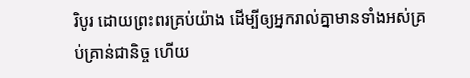រិបូរ ដោយព្រះពរគ្រប់យ៉ាង ដើម្បីឲ្យអ្នករាល់គ្នាមានទាំងអស់គ្រប់គ្រាន់ជានិច្ច ហើយ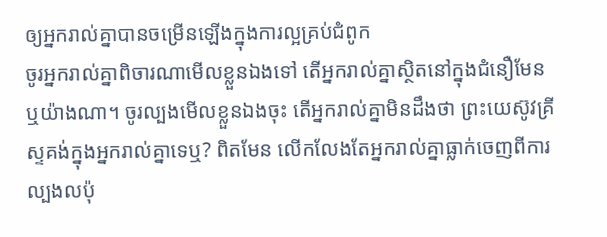ឲ្យអ្នករាល់គ្នាបានចម្រើនឡើងក្នុងការល្អគ្រប់ជំពូក
ចូរអ្នករាល់គ្នាពិចារណាមើលខ្លួនឯងទៅ តើអ្នករាល់គ្នាស្ថិតនៅក្នុងជំនឿមែនឬយ៉ាងណា។ ចូរល្បងមើលខ្លួនឯងចុះ តើអ្នករាល់គ្នាមិនដឹងថា ព្រះយេស៊ូវគ្រីស្ទគង់ក្នុងអ្នករាល់គ្នាទេឬ? ពិតមែន លើកលែងតែអ្នករាល់គ្នាធ្លាក់ចេញពីការល្បងលប៉ុ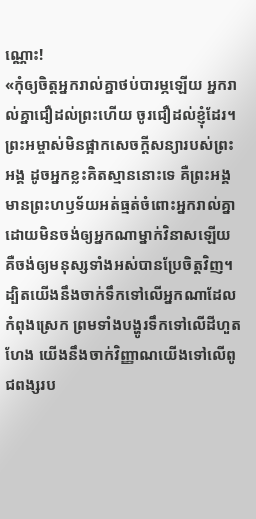ណ្ណោះ!
«កុំឲ្យចិត្តអ្នករាល់គ្នាថប់បារម្ភឡើយ អ្នករាល់គ្នាជឿដល់ព្រះហើយ ចូរជឿដល់ខ្ញុំដែរ។
ព្រះអម្ចាស់មិនផ្អាកសេចក្ដីសន្យារបស់ព្រះអង្គ ដូចអ្នកខ្លះគិតស្មាននោះទេ គឺព្រះអង្គមានព្រះហឫទ័យអត់ធ្មត់ចំពោះអ្នករាល់គ្នា ដោយមិនចង់ឲ្យអ្នកណាម្នាក់វិនាសឡើយ គឺចង់ឲ្យមនុស្សទាំងអស់បានប្រែចិត្តវិញ។
ដ្បិតយើងនឹងចាក់ទឹកទៅលើអ្នកណាដែលកំពុងស្រេក ព្រមទាំងបង្ហូរទឹកទៅលើដីហួតហែង យើងនឹងចាក់វិញ្ញាណយើងទៅលើពូជពង្សរប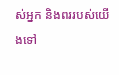ស់អ្នក និងពររបស់យើងទៅ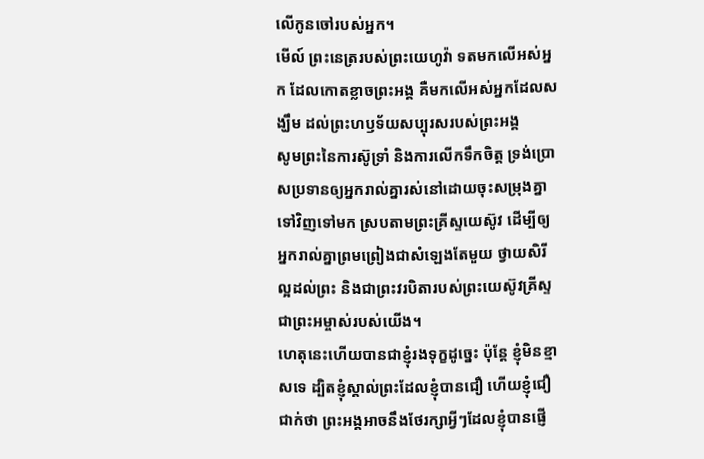លើកូនចៅរបស់អ្នក។
មើល៍ ព្រះនេត្ររបស់ព្រះយេហូវ៉ា ទតមកលើអស់អ្នក ដែលកោតខ្លាចព្រះអង្គ គឺមកលើអស់អ្នកដែលសង្ឃឹម ដល់ព្រះហឫទ័យសប្បុរសរបស់ព្រះអង្គ
សូមព្រះនៃការស៊ូទ្រាំ និងការលើកទឹកចិត្ត ទ្រង់ប្រោសប្រទានឲ្យអ្នករាល់គ្នារស់នៅដោយចុះសម្រុងគ្នាទៅវិញទៅមក ស្របតាមព្រះគ្រីស្ទយេស៊ូវ ដើម្បីឲ្យអ្នករាល់គ្នាព្រមព្រៀងជាសំឡេងតែមួយ ថ្វាយសិរីល្អដល់ព្រះ និងជាព្រះវរបិតារបស់ព្រះយេស៊ូវគ្រីស្ទ ជាព្រះអម្ចាស់របស់យើង។
ហេតុនេះហើយបានជាខ្ញុំរងទុក្ខដូច្នេះ ប៉ុន្ដែ ខ្ញុំមិនខ្មាសទេ ដ្បិតខ្ញុំស្គាល់ព្រះដែលខ្ញុំបានជឿ ហើយខ្ញុំជឿជាក់ថា ព្រះអង្គអាចនឹងថែរក្សាអ្វីៗដែលខ្ញុំបានផ្ញើ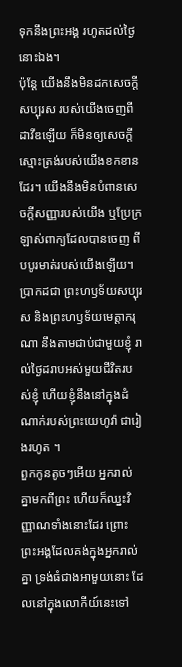ទុកនឹងព្រះអង្គ រហូតដល់ថ្ងៃនោះឯង។
ប៉ុន្តែ យើងនឹងមិនដកសេចក្ដីសប្បុរស របស់យើងចេញពីដាវីឌឡើយ ក៏មិនឲ្យសេចក្ដីស្មោះត្រង់របស់យើងខកខានដែរ។ យើងនឹងមិនបំពានសេចក្ដីសញ្ញារបស់យើង ឬប្រែក្រឡាស់ពាក្យដែលបានចេញ ពីបបូរមាត់របស់យើងឡើយ។
ប្រាកដជា ព្រះហឫទ័យសប្បុរស និងព្រះហឫទ័យមេត្តាករុណា នឹងតាមជាប់ជាមួយខ្ញុំ រាល់ថ្ងៃដរាបអស់មួយជីវិតរបស់ខ្ញុំ ហើយខ្ញុំនឹងនៅក្នុងដំណាក់របស់ព្រះយេហូវ៉ា ជារៀងរហូត ។
ពួកកូនតូចៗអើយ អ្នករាល់គ្នាមកពីព្រះ ហើយក៏ឈ្នះវិញ្ញាណទាំងនោះដែរ ព្រោះព្រះអង្គដែលគង់ក្នុងអ្នករាល់គ្នា ទ្រង់ធំជាងអាមួយនោះ ដែលនៅក្នុងលោកីយ៍នេះទៅ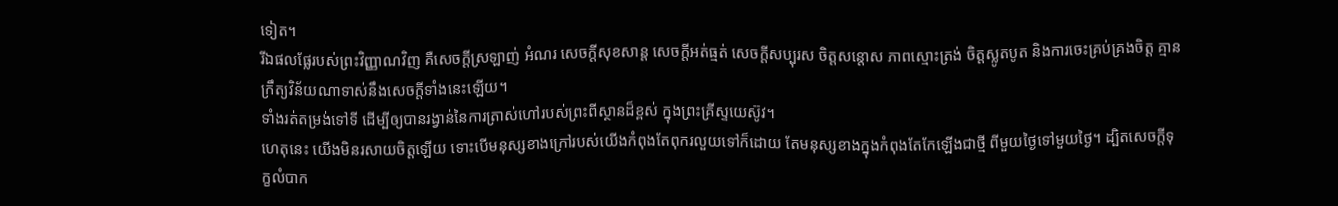ទៀត។
រីឯផលផ្លែរបស់ព្រះវិញ្ញាណវិញ គឺសេចក្ដីស្រឡាញ់ អំណរ សេចក្ដីសុខសាន្ត សេចក្ដីអត់ធ្មត់ សេចក្ដីសប្បុរស ចិត្តសន្ដោស ភាពស្មោះត្រង់ ចិត្តស្លូតបូត និងការចេះគ្រប់គ្រងចិត្ត គ្មានក្រឹត្យវិន័យណាទាស់នឹងសេចក្ដីទាំងនេះឡើយ។
ទាំងរត់តម្រង់ទៅទី ដើម្បីឲ្យបានរង្វាន់នៃការត្រាស់ហៅរបស់ព្រះពីស្ថានដ៏ខ្ពស់ ក្នុងព្រះគ្រីស្ទយេស៊ូវ។
ហេតុនេះ យើងមិនរសាយចិត្តឡើយ ទោះបើមនុស្សខាងក្រៅរបស់យើងកំពុងតែពុករលួយទៅក៏ដោយ តែមនុស្សខាងក្នុងកំពុងតែកែឡើងជាថ្មី ពីមួយថ្ងៃទៅមួយថ្ងៃ។ ដ្បិតសេចក្តីទុក្ខលំបាក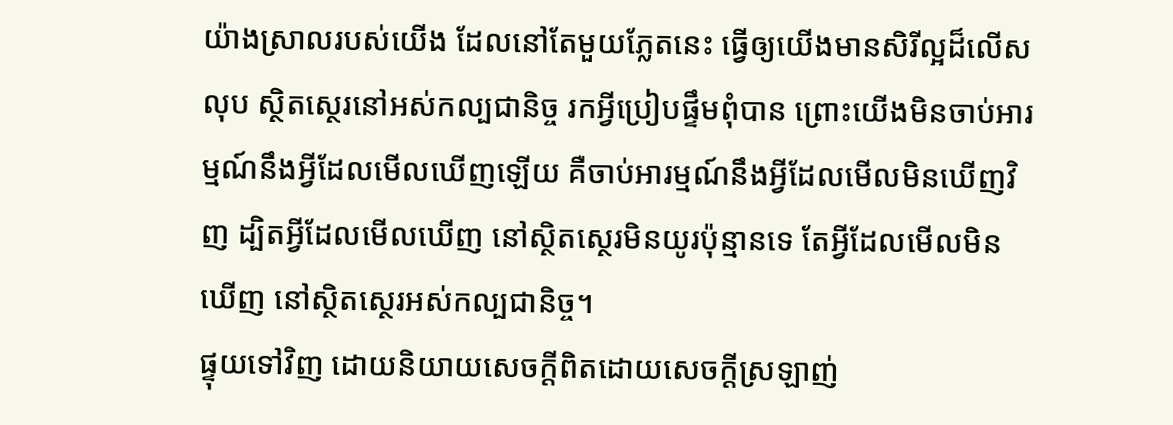យ៉ាងស្រាលរបស់យើង ដែលនៅតែមួយភ្លែតនេះ ធ្វើឲ្យយើងមានសិរីល្អដ៏លើសលុប ស្ថិតស្ថេរនៅអស់កល្បជានិច្ច រកអ្វីប្រៀបផ្ទឹមពុំបាន ព្រោះយើងមិនចាប់អារម្មណ៍នឹងអ្វីដែលមើលឃើញឡើយ គឺចាប់អារម្មណ៍នឹងអ្វីដែលមើលមិនឃើញវិញ ដ្បិតអ្វីដែលមើលឃើញ នៅស្ថិតស្ថេរមិនយូរប៉ុន្មានទេ តែអ្វីដែលមើលមិនឃើញ នៅស្ថិតស្ថេរអស់កល្បជានិច្ច។
ផ្ទុយទៅវិញ ដោយនិយាយសេចក្តីពិតដោយសេចក្តីស្រឡាញ់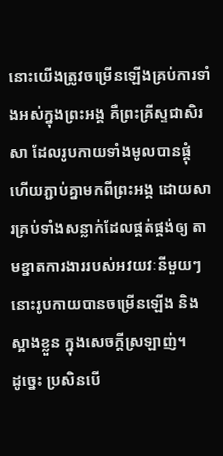នោះយើងត្រូវចម្រើនឡើងគ្រប់ការទាំងអស់ក្នុងព្រះអង្គ គឺព្រះគ្រីស្ទជាសិរសា ដែលរូបកាយទាំងមូលបានផ្គុំ ហើយភ្ជាប់គ្នាមកពីព្រះអង្គ ដោយសារគ្រប់ទាំងសន្លាក់ដែលផ្គត់ផ្គង់ឲ្យ តាមខ្នាតការងាររបស់អវយវៈនីមួយៗ នោះរូបកាយបានចម្រើនឡើង និងស្អាងខ្លួន ក្នុងសេចក្តីស្រឡាញ់។
ដូច្នេះ ប្រសិនបើ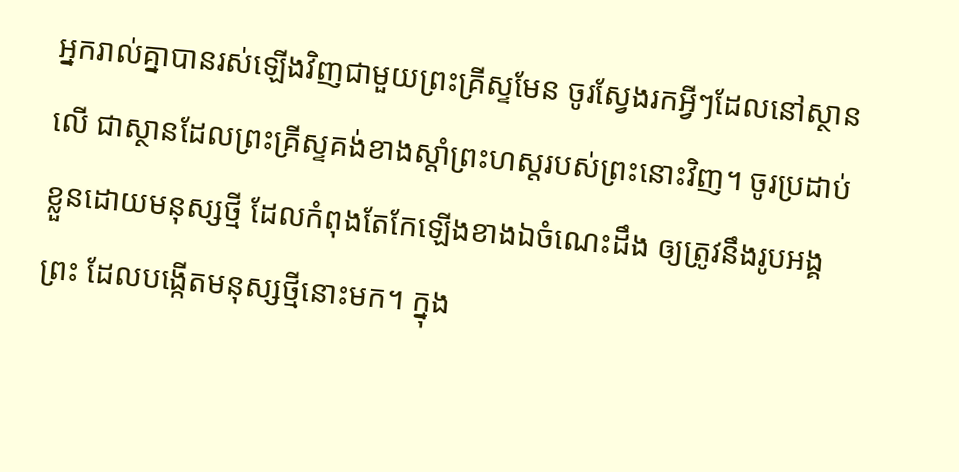អ្នករាល់គ្នាបានរស់ឡើងវិញជាមួយព្រះគ្រីស្ទមែន ចូរស្វែងរកអ្វីៗដែលនៅស្ថានលើ ជាស្ថានដែលព្រះគ្រីស្ទគង់ខាងស្តាំព្រះហស្តរបស់ព្រះនោះវិញ។ ចូរប្រដាប់ខ្លួនដោយមនុស្សថ្មី ដែលកំពុងតែកែឡើងខាងឯចំណេះដឹង ឲ្យត្រូវនឹងរូបអង្គព្រះ ដែលបង្កើតមនុស្សថ្មីនោះមក។ ក្នុង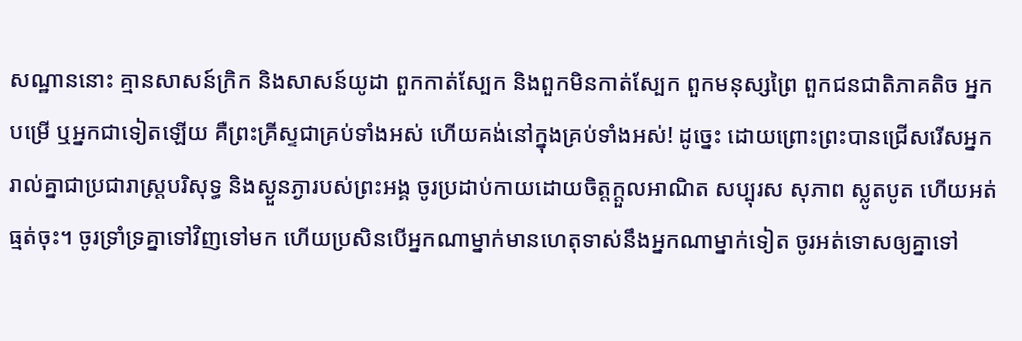សណ្ឋាននោះ គ្មានសាសន៍ក្រិក និងសាសន៍យូដា ពួកកាត់ស្បែក និងពួកមិនកាត់ស្បែក ពួកមនុស្សព្រៃ ពួកជនជាតិភាគតិច អ្នកបម្រើ ឬអ្នកជាទៀតឡើយ គឺព្រះគ្រីស្ទជាគ្រប់ទាំងអស់ ហើយគង់នៅក្នុងគ្រប់ទាំងអស់! ដូច្នេះ ដោយព្រោះព្រះបានជ្រើសរើសអ្នករាល់គ្នាជាប្រជារាស្រ្តបរិសុទ្ធ និងស្ងួនភ្ងារបស់ព្រះអង្គ ចូរប្រដាប់កាយដោយចិត្តក្តួលអាណិត សប្បុរស សុភាព ស្លូតបូត ហើយអត់ធ្មត់ចុះ។ ចូរទ្រាំទ្រគ្នាទៅវិញទៅមក ហើយប្រសិនបើអ្នកណាម្នាក់មានហេតុទាស់នឹងអ្នកណាម្នាក់ទៀត ចូរអត់ទោសឲ្យគ្នាទៅ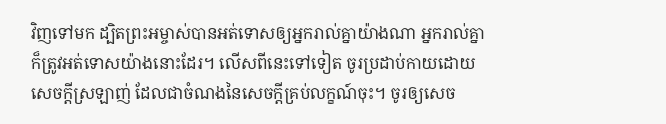វិញទៅមក ដ្បិតព្រះអម្ចាស់បានអត់ទោសឲ្យអ្នករាល់គ្នាយ៉ាងណា អ្នករាល់គ្នាក៏ត្រូវអត់ទោសយ៉ាងនោះដែរ។ លើសពីនេះទៅទៀត ចូរប្រដាប់កាយដោយសេចក្តីស្រឡាញ់ ដែលជាចំណងនៃសេចក្តីគ្រប់លក្ខណ៍ចុះ។ ចូរឲ្យសេច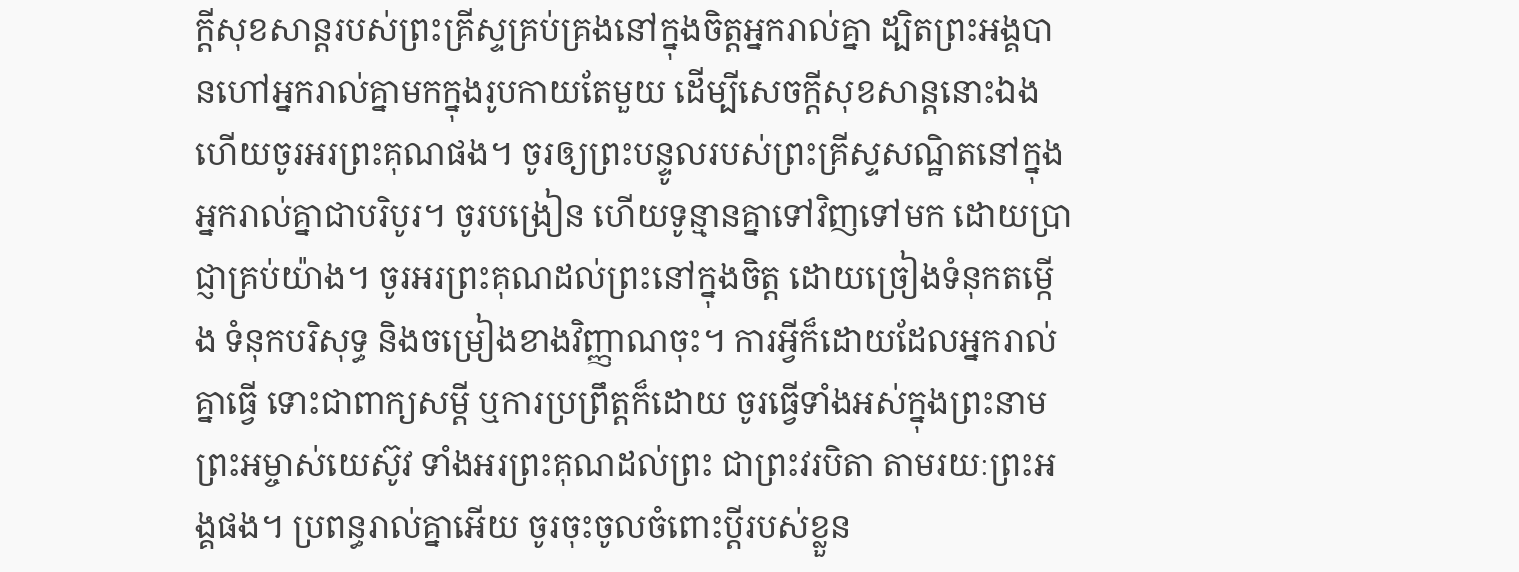ក្តីសុខសាន្តរបស់ព្រះគ្រីស្ទគ្រប់គ្រងនៅក្នុងចិត្តអ្នករាល់គ្នា ដ្បិតព្រះអង្គបានហៅអ្នករាល់គ្នាមកក្នុងរូបកាយតែមួយ ដើម្បីសេចក្ដីសុខសាន្តនោះឯង ហើយចូរអរព្រះគុណផង។ ចូរឲ្យព្រះបន្ទូលរបស់ព្រះគ្រីស្ទសណ្ឋិតនៅក្នុងអ្នករាល់គ្នាជាបរិបូរ។ ចូរបង្រៀន ហើយទូន្មានគ្នាទៅវិញទៅមក ដោយប្រាជ្ញាគ្រប់យ៉ាង។ ចូរអរព្រះគុណដល់ព្រះនៅក្នុងចិត្ត ដោយច្រៀងទំនុកតម្កើង ទំនុកបរិសុទ្ធ និងចម្រៀងខាងវិញ្ញាណចុះ។ ការអ្វីក៏ដោយដែលអ្នករាល់គ្នាធ្វើ ទោះជាពាក្យសម្ដី ឬការប្រព្រឹត្តក៏ដោយ ចូរធ្វើទាំងអស់ក្នុងព្រះនាមព្រះអម្ចាស់យេស៊ូវ ទាំងអរព្រះគុណដល់ព្រះ ជាព្រះវរបិតា តាមរយៈព្រះអង្គផង។ ប្រពន្ធរាល់គ្នាអើយ ចូរចុះចូលចំពោះប្តីរបស់ខ្លួន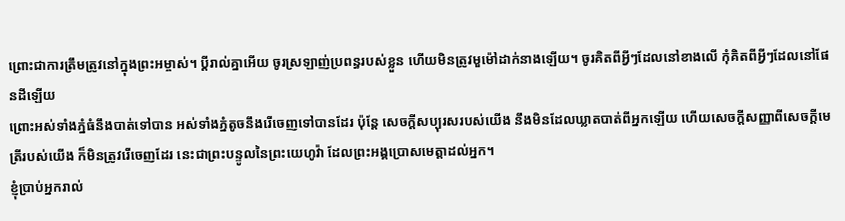ព្រោះជាការត្រឹមត្រូវនៅក្នុងព្រះអម្ចាស់។ ប្ដីរាល់គ្នាអើយ ចូរស្រឡាញ់ប្រពន្ធរបស់ខ្លួន ហើយមិនត្រូវមួម៉ៅដាក់នាងឡើយ។ ចូរគិតពីអ្វីៗដែលនៅខាងលើ កុំគិតពីអ្វីៗដែលនៅផែនដីឡើយ
ព្រោះអស់ទាំងភ្នំធំនឹងបាត់ទៅបាន អស់ទាំងភ្នំតូចនឹងរើចេញទៅបានដែរ ប៉ុន្តែ សេចក្ដីសប្បុរសរបស់យើង នឹងមិនដែលឃ្លាតបាត់ពីអ្នកឡើយ ហើយសេចក្ដីសញ្ញាពីសេចក្ដីមេត្រីរបស់យើង ក៏មិនត្រូវរើចេញដែរ នេះជាព្រះបន្ទូលនៃព្រះយេហូវ៉ា ដែលព្រះអង្គប្រោសមេត្តាដល់អ្នក។
ខ្ញុំប្រាប់អ្នករាល់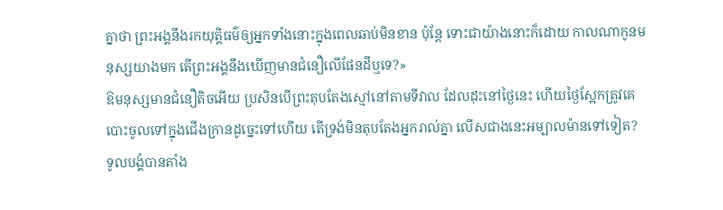គ្នាថា ព្រះអង្គនឹងរកយុត្តិធម៌ឲ្យអ្នកទាំងនោះក្នុងពេលឆាប់មិនខាន ប៉ុន្តែ ទោះជាយ៉ាងនោះក៏ដោយ កាលណាកូនមនុស្សយាងមក តើព្រះអង្គនឹងឃើញមានជំនឿលើផែនដីឬទេ?»
ឱមនុស្សមានជំនឿតិចអើយ ប្រសិនបើព្រះតុបតែងស្មៅនៅតាមទីវាល ដែលដុះនៅថ្ងៃនេះ ហើយថ្ងៃស្អែកត្រូវគេបោះចូលទៅក្នុងជើងក្រានដូច្នេះទៅហើយ តើទ្រង់មិនតុបតែងអ្នករាល់គ្នា លើសជាងនេះអម្បាលម៉ានទៅទៀត?
ទូលបង្គំបានតាំង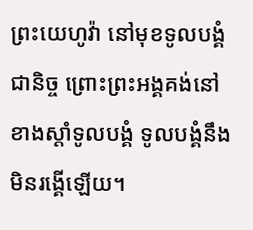ព្រះយេហូវ៉ា នៅមុខទូលបង្គំជានិច្ច ព្រោះព្រះអង្គគង់នៅខាងស្តាំទូលបង្គំ ទូលបង្គំនឹងមិនរង្គើឡើយ។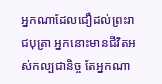អ្នកណាដែលជឿដល់ព្រះរាជបុត្រា អ្នកនោះមានជីវិតអស់កល្បជានិច្ច តែអ្នកណា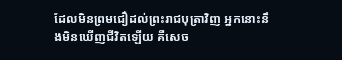ដែលមិនព្រមជឿដល់ព្រះរាជបុត្រាវិញ អ្នកនោះនឹងមិនឃើញជីវិតឡើយ គឺសេច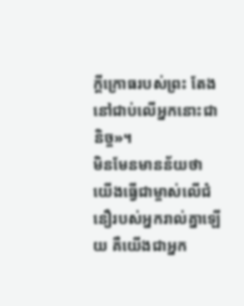ក្តីក្រោធរបស់ព្រះ តែងនៅជាប់លើអ្នកនោះជានិច្ច»។
មិនមែនមានន័យថា យើងធ្វើជាម្ចាស់លើជំនឿរបស់អ្នករាល់គ្នាឡើយ គឺយើងជាអ្នក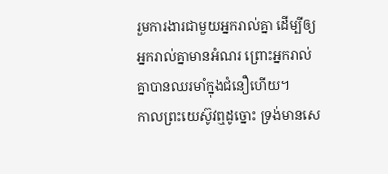រួមការងារជាមួយអ្នករាល់គ្នា ដើម្បីឲ្យអ្នករាល់គ្នាមានអំណរ ព្រោះអ្នករាល់គ្នាបានឈរមាំក្នុងជំនឿហើយ។
កាលព្រះយេស៊ូវឮដូច្នោះ ទ្រង់មានសេ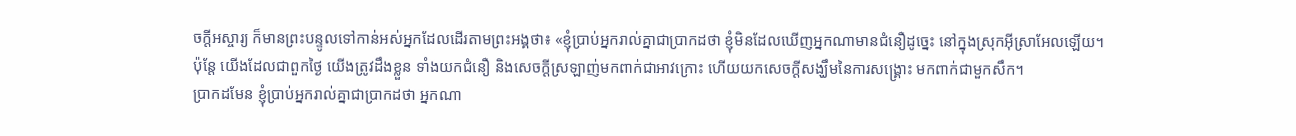ចក្តីអស្ចារ្យ ក៏មានព្រះបន្ទូលទៅកាន់អស់អ្នកដែលដើរតាមព្រះអង្គថា៖ «ខ្ញុំប្រាប់អ្នករាល់គ្នាជាប្រាកដថា ខ្ញុំមិនដែលឃើញអ្នកណាមានជំនឿដូច្នេះ នៅក្នុងស្រុកអ៊ីស្រាអែលឡើយ។
ប៉ុន្ដែ យើងដែលជាពួកថ្ងៃ យើងត្រូវដឹងខ្លួន ទាំងយកជំនឿ និងសេចក្ដីស្រឡាញ់មកពាក់ជាអាវក្រោះ ហើយយកសេចក្ដីសង្ឃឹមនៃការសង្គ្រោះ មកពាក់ជាមួកសឹក។
ប្រាកដមែន ខ្ញុំប្រាប់អ្នករាល់គ្នាជាប្រាកដថា អ្នកណា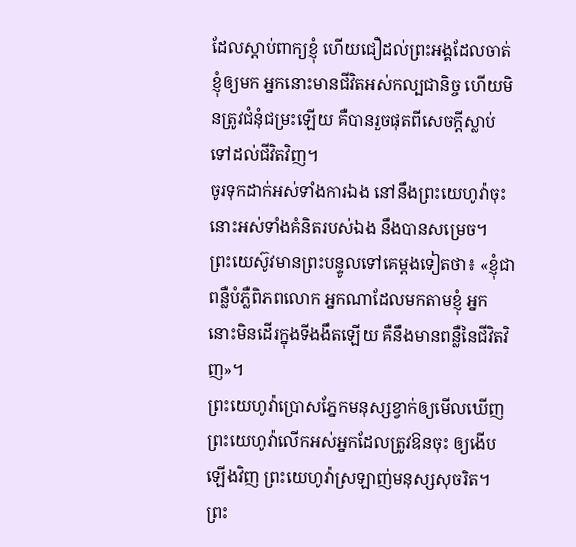ដែលស្តាប់ពាក្យខ្ញុំ ហើយជឿដល់ព្រះអង្គដែលចាត់ខ្ញុំឲ្យមក អ្នកនោះមានជីវិតអស់កល្បជានិច្ច ហើយមិនត្រូវជំនុំជម្រះឡើយ គឺបានរួចផុតពីសេចក្តីស្លាប់ទៅដល់ជីវិតវិញ។
ចូរទុកដាក់អស់ទាំងការឯង នៅនឹងព្រះយេហូវ៉ាចុះ នោះអស់ទាំងគំនិតរបស់ឯង នឹងបានសម្រេច។
ព្រះយេស៊ូវមានព្រះបន្ទូលទៅគេម្តងទៀតថា៖ «ខ្ញុំជាពន្លឺបំភ្លឺពិភពលោក អ្នកណាដែលមកតាមខ្ញុំ អ្នកនោះមិនដើរក្នុងទីងងឹតឡើយ គឺនឹងមានពន្លឺនៃជីវិតវិញ»។
ព្រះយេហូវ៉ាប្រោសភ្នែកមនុស្សខ្វាក់ឲ្យមើលឃើញ ព្រះយេហូវ៉ាលើកអស់អ្នកដែលត្រូវឱនចុះ ឲ្យងើបឡើងវិញ ព្រះយេហូវ៉ាស្រឡាញ់មនុស្សសុចរិត។ ព្រះ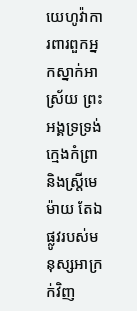យេហូវ៉ាការពារពួកអ្នកស្នាក់អាស្រ័យ ព្រះអង្គទ្រទ្រង់ក្មេងកំព្រា និងស្ត្រីមេម៉ាយ តែឯផ្លូវរបស់មនុស្សអាក្រក់វិញ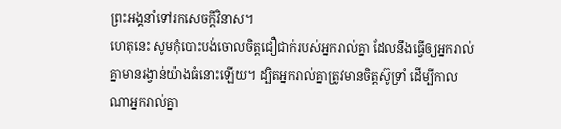ព្រះអង្គនាំទៅរកសេចក្ដីវិនាស។
ហេតុនេះ សូមកុំបោះបង់ចោលចិត្តជឿជាក់របស់អ្នករាល់គ្នា ដែលនឹងធ្វើឲ្យអ្នករាល់គ្នាមានរង្វាន់យ៉ាងធំនោះឡើយ។ ដ្បិតអ្នករាល់គ្នាត្រូវមានចិត្តស៊ូទ្រាំ ដើម្បីកាលណាអ្នករាល់គ្នា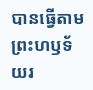បានធ្វើតាមព្រះហឫទ័យរ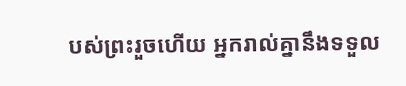បស់ព្រះរួចហើយ អ្នករាល់គ្នានឹងទទួល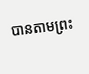បានតាមព្រះ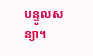បន្ទូលសន្យា។